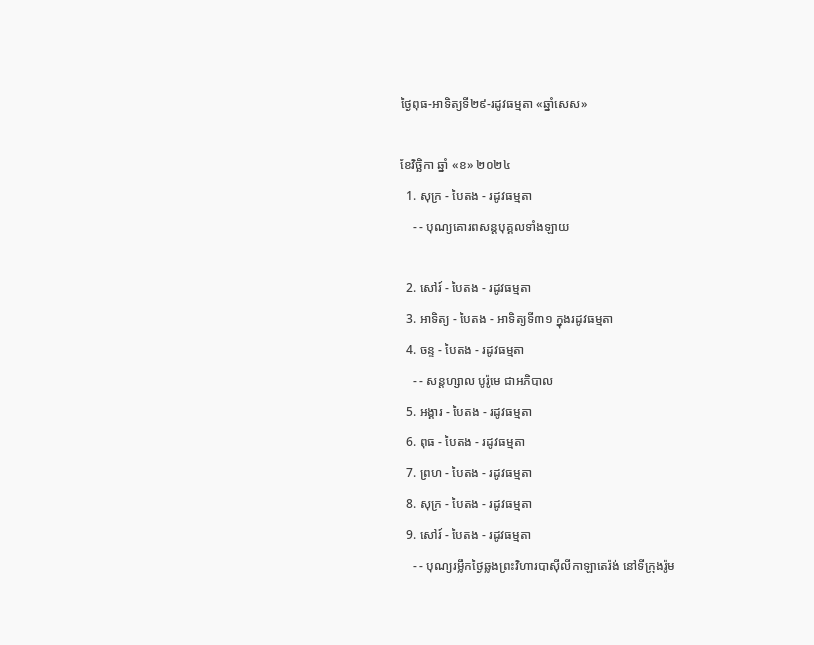ថ្ងៃពុធ-អាទិត្យទី២៩-រដូវធម្មតា «ឆ្នាំសេស»

ខែវិច្ឆិកា ឆ្នាំ «ខ» ២០២៤
  1. សុក្រ - បៃតង - រដូវធម្មតា
    - - បុណ្យគោរពសន្ដបុគ្គលទាំងឡាយ

  2. សៅរ៍ - បៃតង - រដូវធម្មតា
  3. អាទិត្យ - បៃតង - អាទិត្យទី៣១ ក្នុងរដូវធម្មតា
  4. ចន្ទ - បៃតង - រដូវធម្មតា
    - - សន្ដហ្សាល បូរ៉ូមេ ជាអភិបាល
  5. អង្គារ - បៃតង - រដូវធម្មតា
  6. ពុធ - បៃតង - រដូវធម្មតា
  7. ព្រហ - បៃតង - រដូវធម្មតា
  8. សុក្រ - បៃតង - រដូវធម្មតា
  9. សៅរ៍ - បៃតង - រដូវធម្មតា
    - - បុណ្យរម្លឹកថ្ងៃឆ្លងព្រះវិហារបាស៊ីលីកាឡាតេរ៉ង់ នៅទីក្រុងរ៉ូម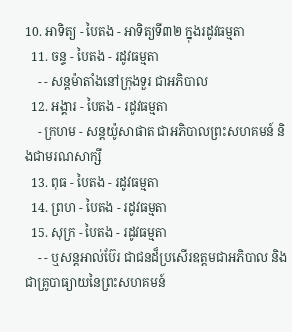10. អាទិត្យ - បៃតង - អាទិត្យទី៣២ ក្នុងរដូវធម្មតា
  11. ចន្ទ - បៃតង - រដូវធម្មតា
    - - សន្ដម៉ាតាំងនៅក្រុងទួរ ជាអភិបាល
  12. អង្គារ - បៃតង - រដូវធម្មតា
    - ក្រហម - សន្ដយ៉ូសាផាត ជាអភិបាលព្រះសហគមន៍ និងជាមរណសាក្សី
  13. ពុធ - បៃតង - រដូវធម្មតា
  14. ព្រហ - បៃតង - រដូវធម្មតា
  15. សុក្រ - បៃតង - រដូវធម្មតា
    - - ឬសន្ដអាល់ប៊ែរ ជាជនដ៏ប្រសើរឧត្ដមជាអភិបាល និងជាគ្រូបាធ្យាយនៃព្រះសហគមន៍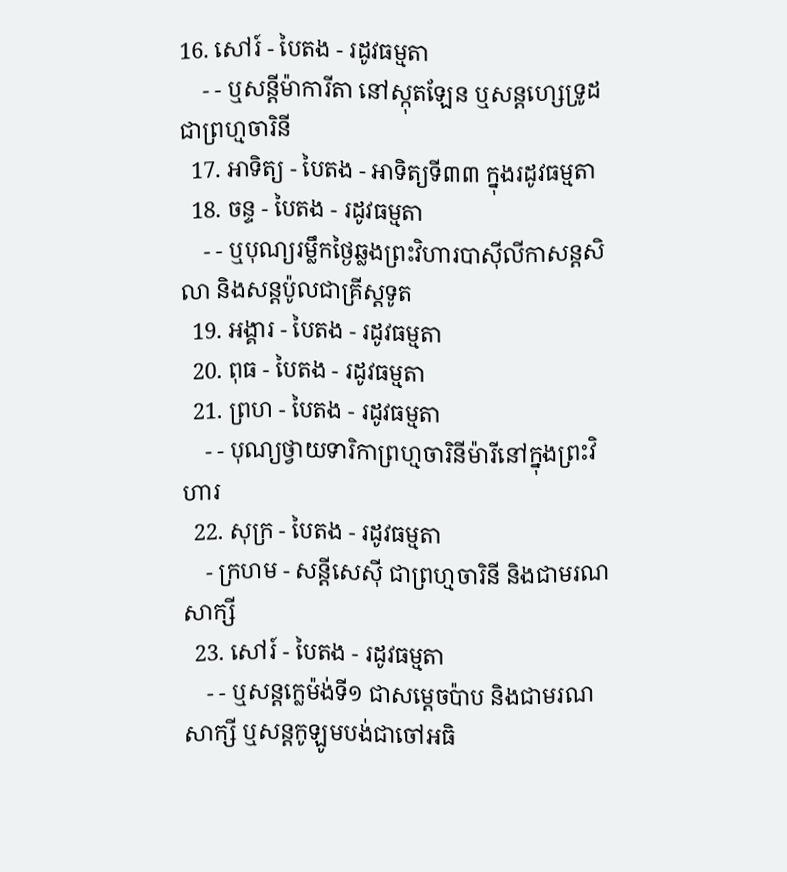16. សៅរ៍ - បៃតង - រដូវធម្មតា
    - - ឬសន្ដីម៉ាការីតា នៅស្កុតឡែន ឬសន្ដហ្សេទ្រូដ ជាព្រហ្មចារិនី
  17. អាទិត្យ - បៃតង - អាទិត្យទី៣៣ ក្នុងរដូវធម្មតា
  18. ចន្ទ - បៃតង - រដូវធម្មតា
    - - ឬបុណ្យរម្លឹកថ្ងៃឆ្លងព្រះវិហារបាស៊ីលីកាសន្ដសិលា និងសន្ដប៉ូលជាគ្រីស្ដទូត
  19. អង្គារ - បៃតង - រដូវធម្មតា
  20. ពុធ - បៃតង - រដូវធម្មតា
  21. ព្រហ - បៃតង - រដូវធម្មតា
    - - បុណ្យថ្វាយទារិកាព្រហ្មចារិនីម៉ារីនៅក្នុងព្រះវិហារ
  22. សុក្រ - បៃតង - រដូវធម្មតា
    - ក្រហម - សន្ដីសេស៊ី ជាព្រហ្មចារិនី និងជាមរណសាក្សី
  23. សៅរ៍ - បៃតង - រដូវធម្មតា
    - - ឬសន្ដក្លេម៉ង់ទី១ ជាសម្ដេចប៉ាប និងជាមរណសាក្សី ឬសន្ដកូឡូមបង់ជាចៅអធិ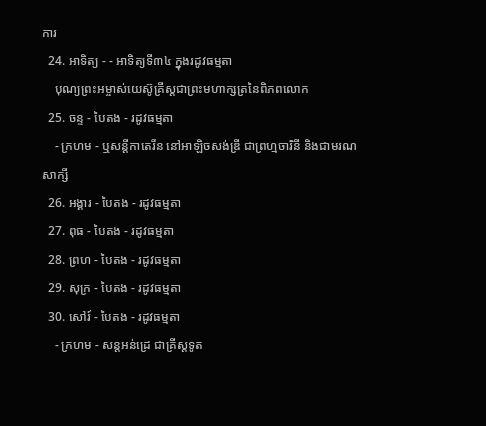ការ
  24. អាទិត្យ - - អាទិត្យទី៣៤ ក្នុងរដូវធម្មតា
    បុណ្យព្រះអម្ចាស់យេស៊ូគ្រីស្ដជាព្រះមហាក្សត្រនៃពិភពលោក
  25. ចន្ទ - បៃតង - រដូវធម្មតា
    - ក្រហម - ឬសន្ដីកាតេរីន នៅអាឡិចសង់ឌ្រី ជាព្រហ្មចារិនី និងជាមរណសាក្សី
  26. អង្គារ - បៃតង - រដូវធម្មតា
  27. ពុធ - បៃតង - រដូវធម្មតា
  28. ព្រហ - បៃតង - រដូវធម្មតា
  29. សុក្រ - បៃតង - រដូវធម្មតា
  30. សៅរ៍ - បៃតង - រដូវធម្មតា
    - ក្រហម - សន្ដអន់ដ្រេ ជាគ្រីស្ដទូត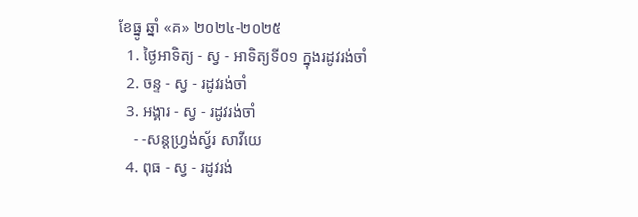ខែធ្នូ ឆ្នាំ «គ» ២០២៤-២០២៥
  1. ថ្ងៃអាទិត្យ - ស្វ - អាទិត្យទី០១ ក្នុងរដូវរង់ចាំ
  2. ចន្ទ - ស្វ - រដូវរង់ចាំ
  3. អង្គារ - ស្វ - រដូវរង់ចាំ
    - -សន្ដហ្វ្រង់ស្វ័រ សាវីយេ
  4. ពុធ - ស្វ - រដូវរង់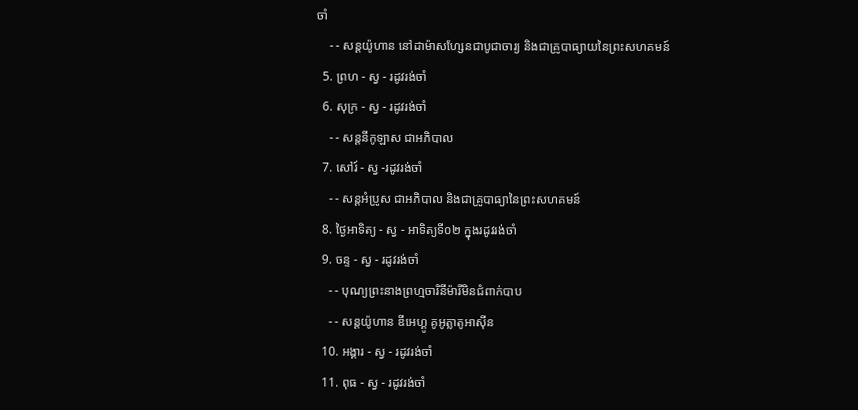ចាំ
    - - សន្ដយ៉ូហាន នៅដាម៉ាសហ្សែនជាបូជាចារ្យ និងជាគ្រូបាធ្យាយនៃព្រះសហគមន៍
  5. ព្រហ - ស្វ - រដូវរង់ចាំ
  6. សុក្រ - ស្វ - រដូវរង់ចាំ
    - - សន្ដនីកូឡាស ជាអភិបាល
  7. សៅរ៍ - ស្វ -រដូវរង់ចាំ
    - - សន្ដអំប្រូស ជាអភិបាល និងជាគ្រូបាធ្យានៃព្រះសហគមន៍
  8. ថ្ងៃអាទិត្យ - ស្វ - អាទិត្យទី០២ ក្នុងរដូវរង់ចាំ
  9. ចន្ទ - ស្វ - រដូវរង់ចាំ
    - - បុណ្យព្រះនាងព្រហ្មចារិនីម៉ារីមិនជំពាក់បាប
    - - សន្ដយ៉ូហាន ឌីអេហ្គូ គូអូត្លាតូអាស៊ីន
  10. អង្គារ - ស្វ - រដូវរង់ចាំ
  11. ពុធ - ស្វ - រដូវរង់ចាំ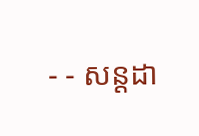- - សន្ដដា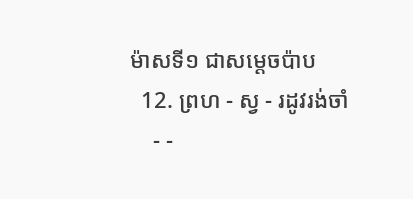ម៉ាសទី១ ជាសម្ដេចប៉ាប
  12. ព្រហ - ស្វ - រដូវរង់ចាំ
    - -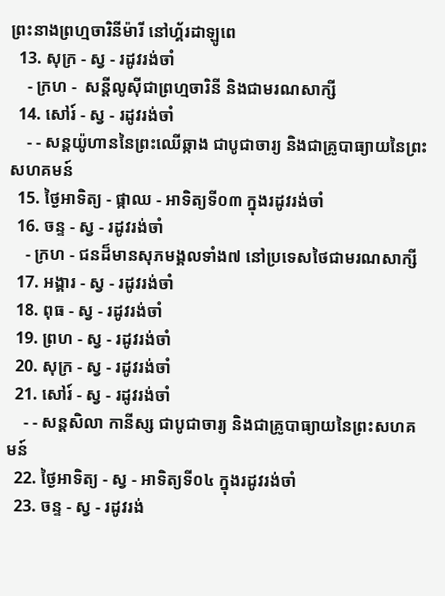ព្រះនាងព្រហ្មចារិនីម៉ារី នៅហ្គ័រដាឡូពេ
  13. សុក្រ - ស្វ - រដូវរង់ចាំ
    - ក្រហ -  សន្ដីលូស៊ីជាព្រហ្មចារិនី និងជាមរណសាក្សី
  14. សៅរ៍ - ស្វ - រដូវរង់ចាំ
    - - សន្ដយ៉ូហាននៃព្រះឈើឆ្កាង ជាបូជាចារ្យ និងជាគ្រូបាធ្យាយនៃព្រះសហគមន៍
  15. ថ្ងៃអាទិត្យ - ផ្កាឈ - អាទិត្យទី០៣ ក្នុងរដូវរង់ចាំ
  16. ចន្ទ - ស្វ - រដូវរង់ចាំ
    - ក្រហ - ជនដ៏មានសុភមង្គលទាំង៧ នៅប្រទេសថៃជាមរណសាក្សី
  17. អង្គារ - ស្វ - រដូវរង់ចាំ
  18. ពុធ - ស្វ - រដូវរង់ចាំ
  19. ព្រហ - ស្វ - រដូវរង់ចាំ
  20. សុក្រ - ស្វ - រដូវរង់ចាំ
  21. សៅរ៍ - ស្វ - រដូវរង់ចាំ
    - - សន្ដសិលា កានីស្ស ជាបូជាចារ្យ និងជាគ្រូបាធ្យាយនៃព្រះសហគមន៍
  22. ថ្ងៃអាទិត្យ - ស្វ - អាទិត្យទី០៤ ក្នុងរដូវរង់ចាំ
  23. ចន្ទ - ស្វ - រដូវរង់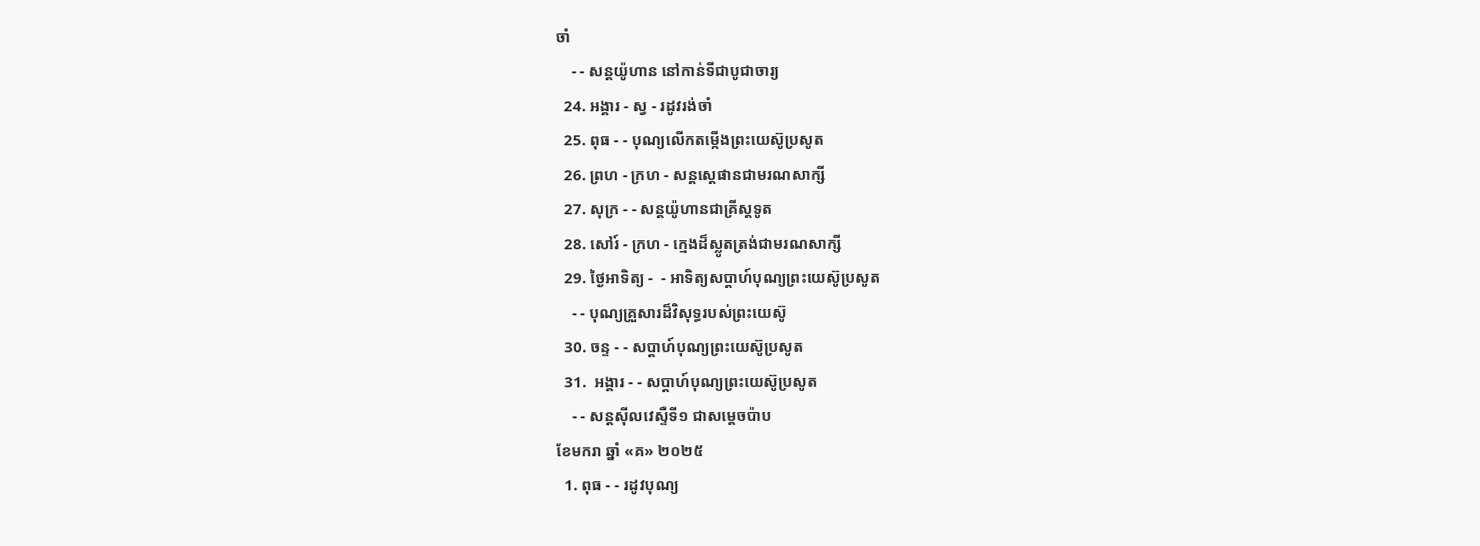ចាំ
    - - សន្ដយ៉ូហាន នៅកាន់ទីជាបូជាចារ្យ
  24. អង្គារ - ស្វ - រដូវរង់ចាំ
  25. ពុធ - - បុណ្យលើកតម្កើងព្រះយេស៊ូប្រសូត
  26. ព្រហ - ក្រហ - សន្តស្តេផានជាមរណសាក្សី
  27. សុក្រ - - សន្តយ៉ូហានជាគ្រីស្តទូត
  28. សៅរ៍ - ក្រហ - ក្មេងដ៏ស្លូតត្រង់ជាមរណសាក្សី
  29. ថ្ងៃអាទិត្យ -  - អាទិត្យសប្ដាហ៍បុណ្យព្រះយេស៊ូប្រសូត
    - - បុណ្យគ្រួសារដ៏វិសុទ្ធរបស់ព្រះយេស៊ូ
  30. ចន្ទ - - សប្ដាហ៍បុណ្យព្រះយេស៊ូប្រសូត
  31.  អង្គារ - - សប្ដាហ៍បុណ្យព្រះយេស៊ូប្រសូត
    - - សន្ដស៊ីលវេស្ទឺទី១ ជាសម្ដេចប៉ាប
ខែមករា ឆ្នាំ «គ» ២០២៥
  1. ពុធ - - រដូវបុណ្យ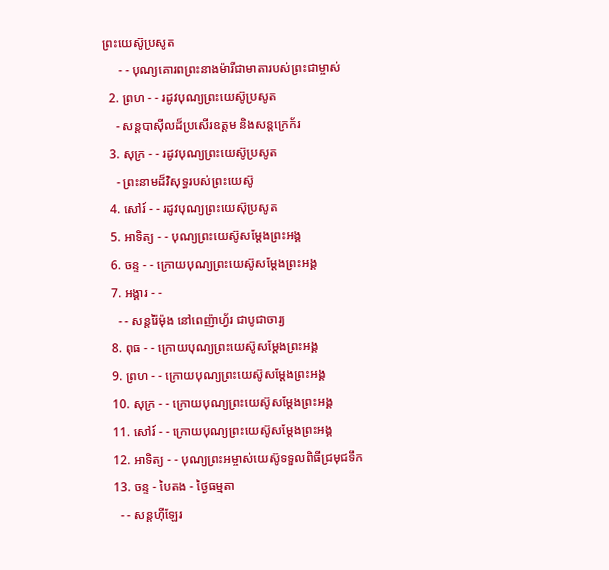ព្រះយេស៊ូប្រសូត
     - - បុណ្យគោរពព្រះនាងម៉ារីជាមាតារបស់ព្រះជាម្ចាស់
  2. ព្រហ - - រដូវបុណ្យព្រះយេស៊ូប្រសូត
    - សន្ដបាស៊ីលដ៏ប្រសើរឧត្ដម និងសន្ដក្រេក័រ
  3. សុក្រ - - រដូវបុណ្យព្រះយេស៊ូប្រសូត
    - ព្រះនាមដ៏វិសុទ្ធរបស់ព្រះយេស៊ូ
  4. សៅរ៍ - - រដូវបុណ្យព្រះយេស៊ុប្រសូត
  5. អាទិត្យ - - បុណ្យព្រះយេស៊ូសម្ដែងព្រះអង្គ
  6. ចន្ទ - - ក្រោយបុណ្យព្រះយេស៊ូសម្ដែងព្រះអង្គ
  7. អង្គារ - -
    - - សន្ដរ៉ៃម៉ុង នៅពេញ៉ាហ្វ័រ ជាបូជាចារ្យ
  8. ពុធ - - ក្រោយបុណ្យព្រះយេស៊ូសម្ដែងព្រះអង្គ
  9. ព្រហ - - ក្រោយបុណ្យព្រះយេស៊ូសម្ដែងព្រះអង្គ
  10. សុក្រ - - ក្រោយបុណ្យព្រះយេស៊ូសម្ដែងព្រះអង្គ
  11. សៅរ៍ - - ក្រោយបុណ្យព្រះយេស៊ូសម្ដែងព្រះអង្គ
  12. អាទិត្យ - - បុណ្យព្រះអម្ចាស់យេស៊ូទទួលពិធីជ្រមុជទឹក
  13. ចន្ទ - បៃតង - ថ្ងៃធម្មតា
    - - សន្ដហ៊ីឡែរ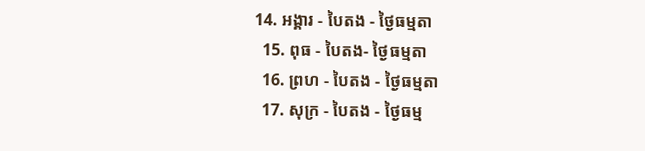14. អង្គារ - បៃតង - ថ្ងៃធម្មតា
  15. ពុធ - បៃតង- ថ្ងៃធម្មតា
  16. ព្រហ - បៃតង - ថ្ងៃធម្មតា
  17. សុក្រ - បៃតង - ថ្ងៃធម្ម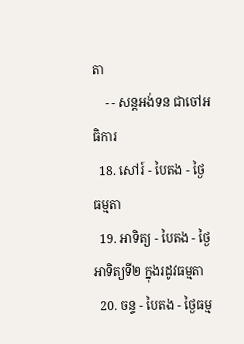តា
    - - សន្ដអង់ទន ជាចៅអធិការ
  18. សៅរ៍ - បៃតង - ថ្ងៃធម្មតា
  19. អាទិត្យ - បៃតង - ថ្ងៃអាទិត្យទី២ ក្នុងរដូវធម្មតា
  20. ចន្ទ - បៃតង - ថ្ងៃធម្ម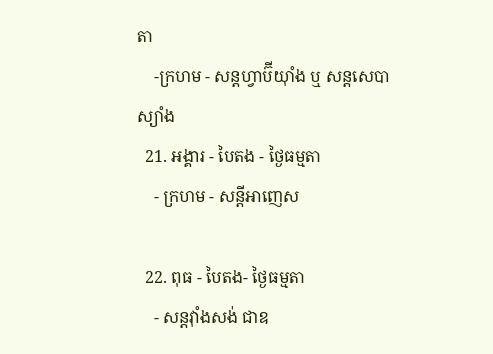តា
    -ក្រហម - សន្ដហ្វាប៊ីយ៉ាំង ឬ សន្ដសេបាស្យាំង
  21. អង្គារ - បៃតង - ថ្ងៃធម្មតា
    - ក្រហម - សន្ដីអាញេស

  22. ពុធ - បៃតង- ថ្ងៃធម្មតា
    - សន្ដវ៉ាំងសង់ ជាឧ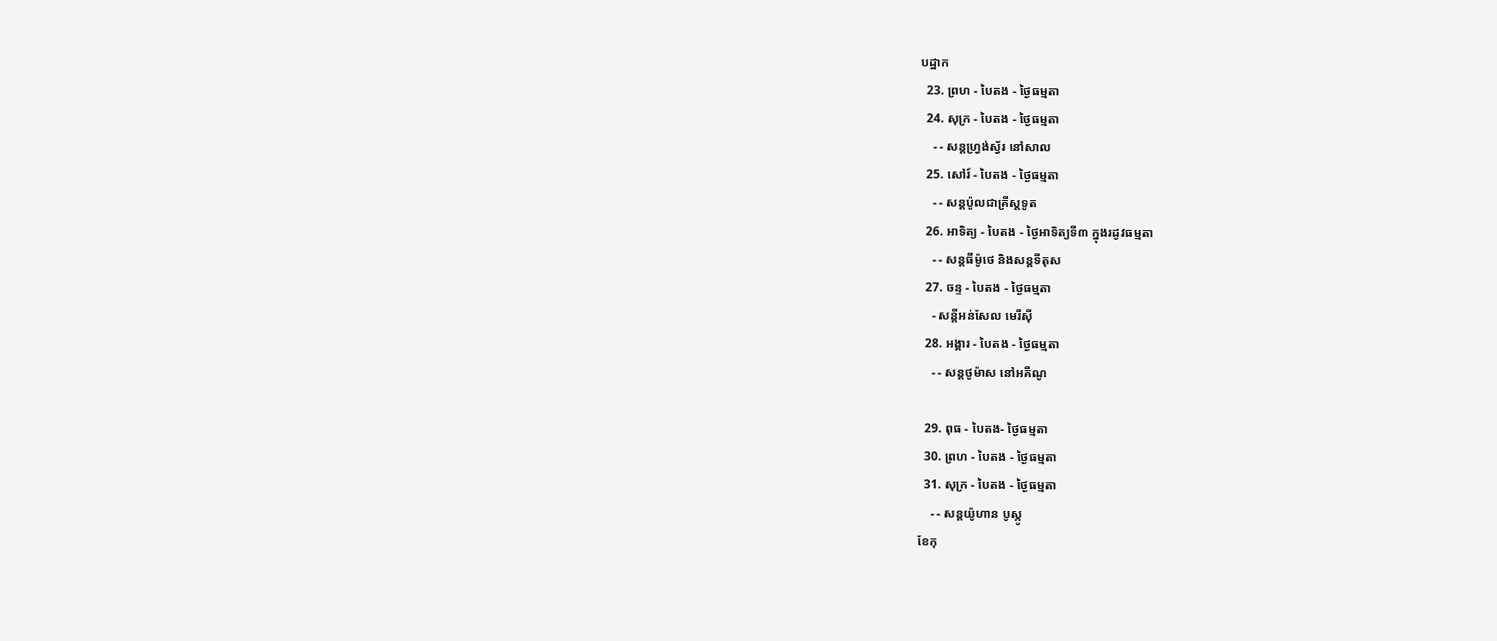បដ្ឋាក
  23. ព្រហ - បៃតង - ថ្ងៃធម្មតា
  24. សុក្រ - បៃតង - ថ្ងៃធម្មតា
    - - សន្ដហ្វ្រង់ស្វ័រ នៅសាល
  25. សៅរ៍ - បៃតង - ថ្ងៃធម្មតា
    - - សន្ដប៉ូលជាគ្រីស្ដទូត
  26. អាទិត្យ - បៃតង - ថ្ងៃអាទិត្យទី៣ ក្នុងរដូវធម្មតា
    - - សន្ដធីម៉ូថេ និងសន្ដទីតុស
  27. ចន្ទ - បៃតង - ថ្ងៃធម្មតា
    - សន្ដីអន់សែល មេរីស៊ី
  28. អង្គារ - បៃតង - ថ្ងៃធម្មតា
    - - សន្ដថូម៉ាស នៅអគីណូ

  29. ពុធ - បៃតង- ថ្ងៃធម្មតា
  30. ព្រហ - បៃតង - ថ្ងៃធម្មតា
  31. សុក្រ - បៃតង - ថ្ងៃធម្មតា
    - - សន្ដយ៉ូហាន បូស្កូ
ខែកុ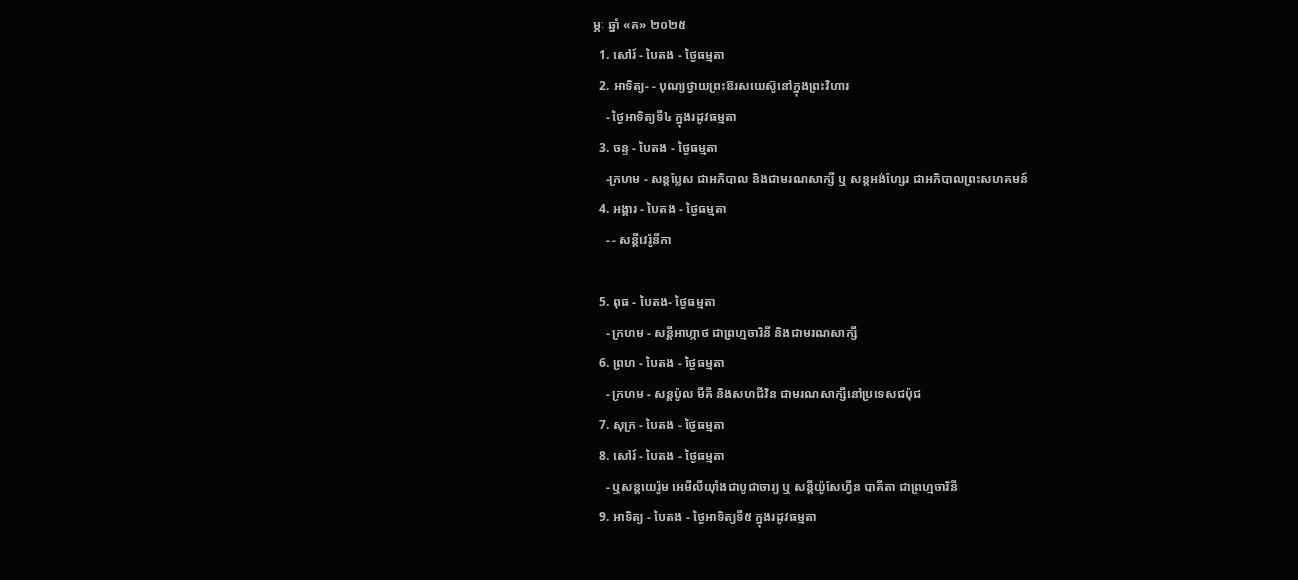ម្ភៈ ឆ្នាំ «គ» ២០២៥
  1. សៅរ៍ - បៃតង - ថ្ងៃធម្មតា
  2. អាទិត្យ- - បុណ្យថ្វាយព្រះឱរសយេស៊ូនៅក្នុងព្រះវិហារ
    - ថ្ងៃអាទិត្យទី៤ ក្នុងរដូវធម្មតា
  3. ចន្ទ - បៃតង - ថ្ងៃធម្មតា
    -ក្រហម - សន្ដប្លែស ជាអភិបាល និងជាមរណសាក្សី ឬ សន្ដអង់ហ្សែរ ជាអភិបាលព្រះសហគមន៍
  4. អង្គារ - បៃតង - ថ្ងៃធម្មតា
    - - សន្ដីវេរ៉ូនីកា

  5. ពុធ - បៃតង- ថ្ងៃធម្មតា
    - ក្រហម - សន្ដីអាហ្កាថ ជាព្រហ្មចារិនី និងជាមរណសាក្សី
  6. ព្រហ - បៃតង - ថ្ងៃធម្មតា
    - ក្រហម - សន្ដប៉ូល មីគី និងសហជីវិន ជាមរណសាក្សីនៅប្រទេសជប៉ុជ
  7. សុក្រ - បៃតង - ថ្ងៃធម្មតា
  8. សៅរ៍ - បៃតង - ថ្ងៃធម្មតា
    - ឬសន្ដយេរ៉ូម អេមីលីយ៉ាំងជាបូជាចារ្យ ឬ សន្ដីយ៉ូសែហ្វីន បាគីតា ជាព្រហ្មចារិនី
  9. អាទិត្យ - បៃតង - ថ្ងៃអាទិត្យទី៥ ក្នុងរដូវធម្មតា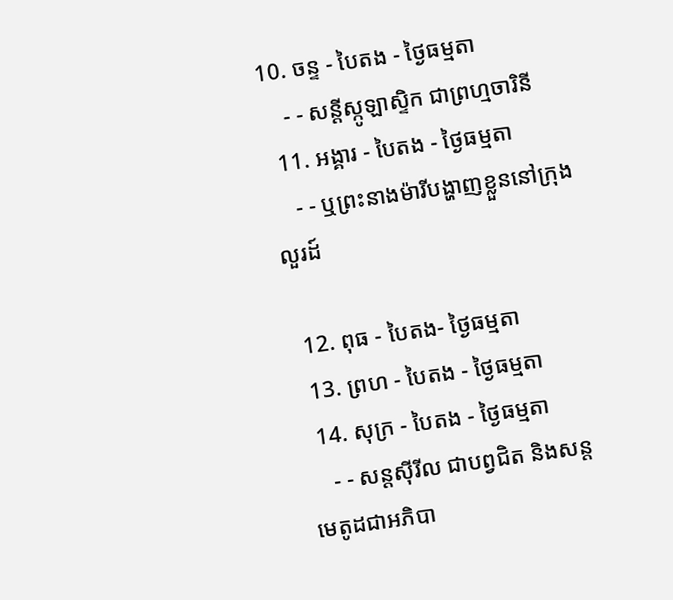10. ចន្ទ - បៃតង - ថ្ងៃធម្មតា
    - - សន្ដីស្កូឡាស្ទិក ជាព្រហ្មចារិនី
  11. អង្គារ - បៃតង - ថ្ងៃធម្មតា
    - - ឬព្រះនាងម៉ារីបង្ហាញខ្លួននៅក្រុងលួរដ៍

  12. ពុធ - បៃតង- ថ្ងៃធម្មតា
  13. ព្រហ - បៃតង - ថ្ងៃធម្មតា
  14. សុក្រ - បៃតង - ថ្ងៃធម្មតា
    - - សន្ដស៊ីរីល ជាបព្វជិត និងសន្ដមេតូដជាអភិបា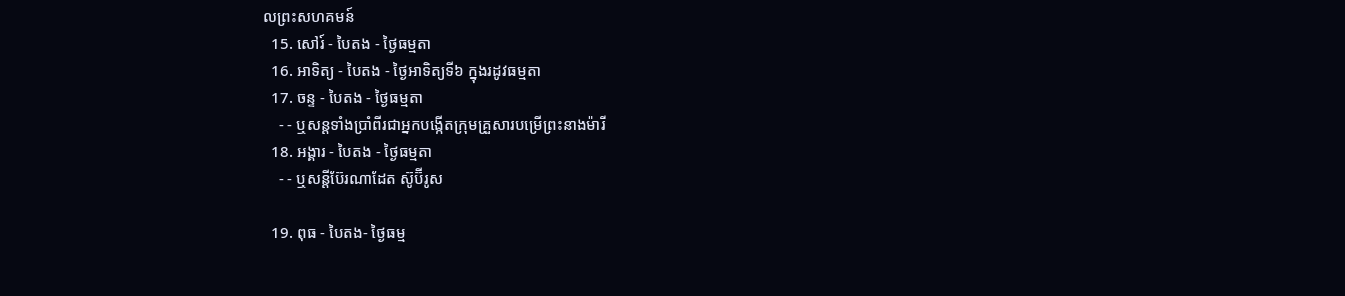លព្រះសហគមន៍
  15. សៅរ៍ - បៃតង - ថ្ងៃធម្មតា
  16. អាទិត្យ - បៃតង - ថ្ងៃអាទិត្យទី៦ ក្នុងរដូវធម្មតា
  17. ចន្ទ - បៃតង - ថ្ងៃធម្មតា
    - - ឬសន្ដទាំងប្រាំពីរជាអ្នកបង្កើតក្រុមគ្រួសារបម្រើព្រះនាងម៉ារី
  18. អង្គារ - បៃតង - ថ្ងៃធម្មតា
    - - ឬសន្ដីប៊ែរណាដែត ស៊ូប៊ីរូស

  19. ពុធ - បៃតង- ថ្ងៃធម្ម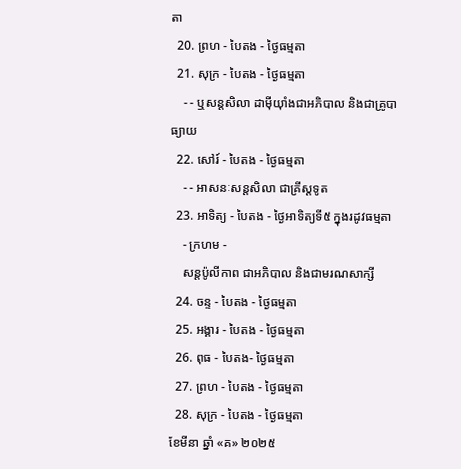តា
  20. ព្រហ - បៃតង - ថ្ងៃធម្មតា
  21. សុក្រ - បៃតង - ថ្ងៃធម្មតា
    - - ឬសន្ដសិលា ដាម៉ីយ៉ាំងជាអភិបាល និងជាគ្រូបាធ្យាយ
  22. សៅរ៍ - បៃតង - ថ្ងៃធម្មតា
    - - អាសនៈសន្ដសិលា ជាគ្រីស្ដទូត
  23. អាទិត្យ - បៃតង - ថ្ងៃអាទិត្យទី៥ ក្នុងរដូវធម្មតា
    - ក្រហម -
    សន្ដប៉ូលីកាព ជាអភិបាល និងជាមរណសាក្សី
  24. ចន្ទ - បៃតង - ថ្ងៃធម្មតា
  25. អង្គារ - បៃតង - ថ្ងៃធម្មតា
  26. ពុធ - បៃតង- ថ្ងៃធម្មតា
  27. ព្រហ - បៃតង - ថ្ងៃធម្មតា
  28. សុក្រ - បៃតង - ថ្ងៃធម្មតា
ខែមីនា ឆ្នាំ «គ» ២០២៥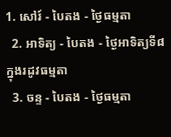1. សៅរ៍ - បៃតង - ថ្ងៃធម្មតា
  2. អាទិត្យ - បៃតង - ថ្ងៃអាទិត្យទី៨ ក្នុងរដូវធម្មតា
  3. ចន្ទ - បៃតង - ថ្ងៃធម្មតា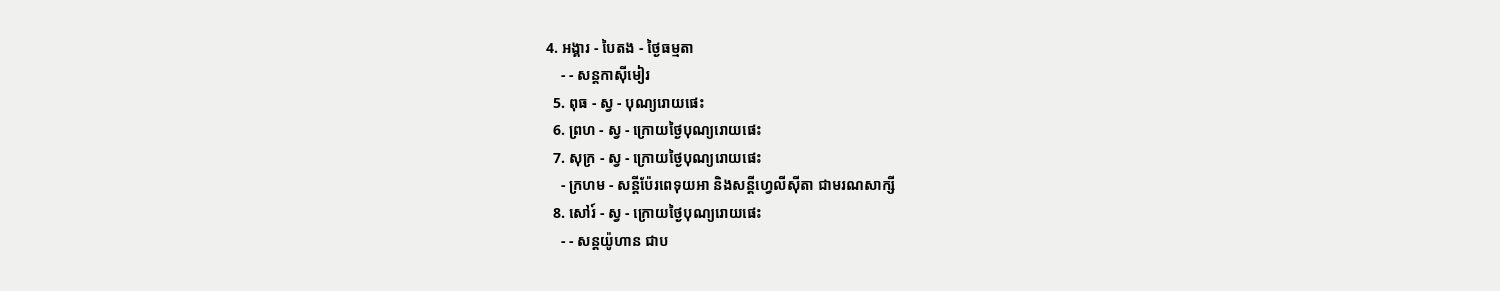4. អង្គារ - បៃតង - ថ្ងៃធម្មតា
    - - សន្ដកាស៊ីមៀរ
  5. ពុធ - ស្វ - បុណ្យរោយផេះ
  6. ព្រហ - ស្វ - ក្រោយថ្ងៃបុណ្យរោយផេះ
  7. សុក្រ - ស្វ - ក្រោយថ្ងៃបុណ្យរោយផេះ
    - ក្រហម - សន្ដីប៉ែរពេទុយអា និងសន្ដីហ្វេលីស៊ីតា ជាមរណសាក្សី
  8. សៅរ៍ - ស្វ - ក្រោយថ្ងៃបុណ្យរោយផេះ
    - - សន្ដយ៉ូហាន ជាប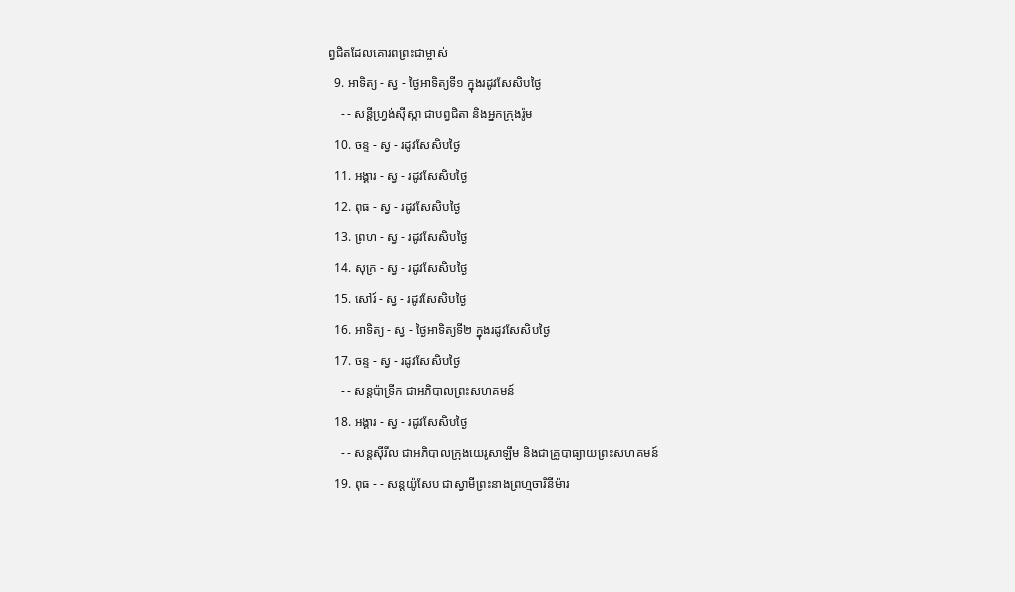ព្វជិតដែលគោរពព្រះជាម្ចាស់
  9. អាទិត្យ - ស្វ - ថ្ងៃអាទិត្យទី១ ក្នុងរដូវសែសិបថ្ងៃ
    - - សន្ដីហ្វ្រង់ស៊ីស្កា ជាបព្វជិតា និងអ្នកក្រុងរ៉ូម
  10. ចន្ទ - ស្វ - រដូវសែសិបថ្ងៃ
  11. អង្គារ - ស្វ - រដូវសែសិបថ្ងៃ
  12. ពុធ - ស្វ - រដូវសែសិបថ្ងៃ
  13. ព្រហ - ស្វ - រដូវសែសិបថ្ងៃ
  14. សុក្រ - ស្វ - រដូវសែសិបថ្ងៃ
  15. សៅរ៍ - ស្វ - រដូវសែសិបថ្ងៃ
  16. អាទិត្យ - ស្វ - ថ្ងៃអាទិត្យទី២ ក្នុងរដូវសែសិបថ្ងៃ
  17. ចន្ទ - ស្វ - រដូវសែសិបថ្ងៃ
    - - សន្ដប៉ាទ្រីក ជាអភិបាលព្រះសហគមន៍
  18. អង្គារ - ស្វ - រដូវសែសិបថ្ងៃ
    - - សន្ដស៊ីរីល ជាអភិបាលក្រុងយេរូសាឡឹម និងជាគ្រូបាធ្យាយព្រះសហគមន៍
  19. ពុធ - - សន្ដយ៉ូសែប ជាស្វាមីព្រះនាងព្រហ្មចារិនីម៉ារ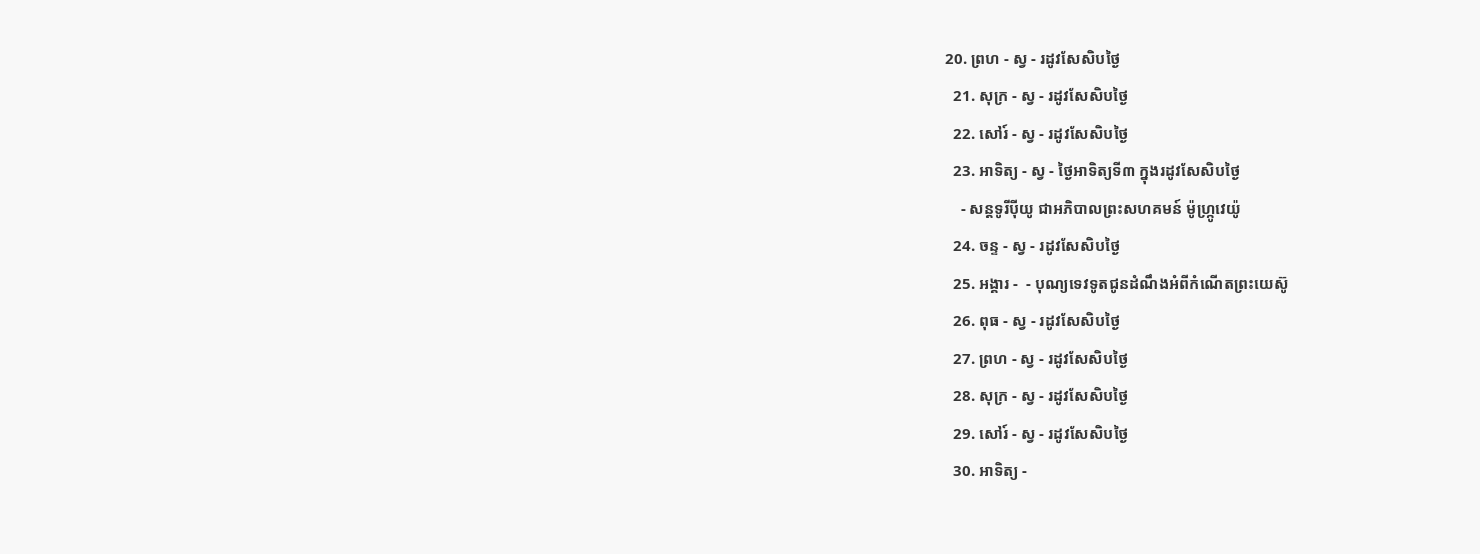20. ព្រហ - ស្វ - រដូវសែសិបថ្ងៃ
  21. សុក្រ - ស្វ - រដូវសែសិបថ្ងៃ
  22. សៅរ៍ - ស្វ - រដូវសែសិបថ្ងៃ
  23. អាទិត្យ - ស្វ - ថ្ងៃអាទិត្យទី៣ ក្នុងរដូវសែសិបថ្ងៃ
    - សន្ដទូរីប៉ីយូ ជាអភិបាលព្រះសហគមន៍ ម៉ូហ្ក្រូវេយ៉ូ
  24. ចន្ទ - ស្វ - រដូវសែសិបថ្ងៃ
  25. អង្គារ -  - បុណ្យទេវទូតជូនដំណឹងអំពីកំណើតព្រះយេស៊ូ
  26. ពុធ - ស្វ - រដូវសែសិបថ្ងៃ
  27. ព្រហ - ស្វ - រដូវសែសិបថ្ងៃ
  28. សុក្រ - ស្វ - រដូវសែសិបថ្ងៃ
  29. សៅរ៍ - ស្វ - រដូវសែសិបថ្ងៃ
  30. អាទិត្យ -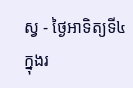ស្វ - ថ្ងៃអាទិត្យទី៤ ក្នុងរ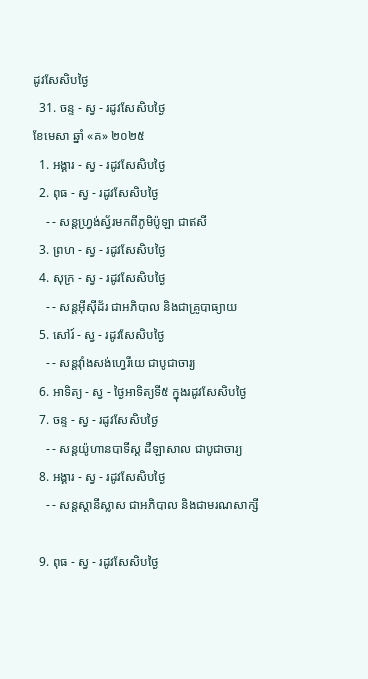ដូវសែសិបថ្ងៃ
  31. ចន្ទ - ស្វ - រដូវសែសិបថ្ងៃ
ខែមេសា ឆ្នាំ «គ» ២០២៥
  1. អង្គារ - ស្វ - រដូវសែសិបថ្ងៃ
  2. ពុធ - ស្វ - រដូវសែសិបថ្ងៃ
    - - សន្ដហ្វ្រង់ស្វ័រមកពីភូមិប៉ូឡា ជាឥសី
  3. ព្រហ - ស្វ - រដូវសែសិបថ្ងៃ
  4. សុក្រ - ស្វ - រដូវសែសិបថ្ងៃ
    - - សន្ដអ៊ីស៊ីដ័រ ជាអភិបាល និងជាគ្រូបាធ្យាយ
  5. សៅរ៍ - ស្វ - រដូវសែសិបថ្ងៃ
    - - សន្ដវ៉ាំងសង់ហ្វេរីយេ ជាបូជាចារ្យ
  6. អាទិត្យ - ស្វ - ថ្ងៃអាទិត្យទី៥ ក្នុងរដូវសែសិបថ្ងៃ
  7. ចន្ទ - ស្វ - រដូវសែសិបថ្ងៃ
    - - សន្ដយ៉ូហានបាទីស្ដ ដឺឡាសាល ជាបូជាចារ្យ
  8. អង្គារ - ស្វ - រដូវសែសិបថ្ងៃ
    - - សន្ដស្ដានីស្លាស ជាអភិបាល និងជាមរណសាក្សី

  9. ពុធ - ស្វ - រដូវសែសិបថ្ងៃ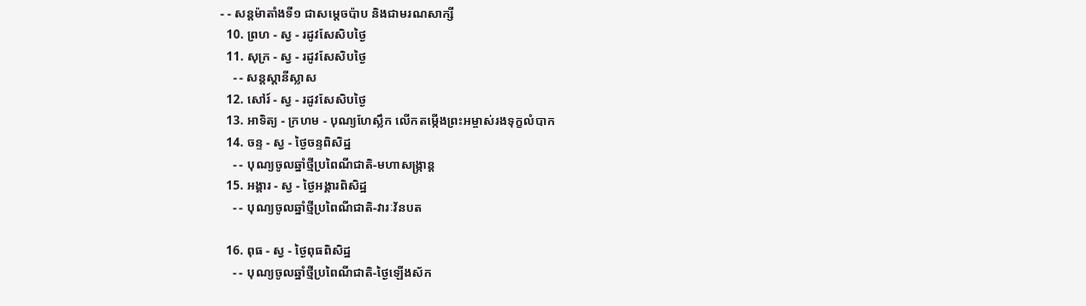- - សន្ដម៉ាតាំងទី១ ជាសម្ដេចប៉ាប និងជាមរណសាក្សី
  10. ព្រហ - ស្វ - រដូវសែសិបថ្ងៃ
  11. សុក្រ - ស្វ - រដូវសែសិបថ្ងៃ
    - - សន្ដស្ដានីស្លាស
  12. សៅរ៍ - ស្វ - រដូវសែសិបថ្ងៃ
  13. អាទិត្យ - ក្រហម - បុណ្យហែស្លឹក លើកតម្កើងព្រះអម្ចាស់រងទុក្ខលំបាក
  14. ចន្ទ - ស្វ - ថ្ងៃចន្ទពិសិដ្ឋ
    - - បុណ្យចូលឆ្នាំថ្មីប្រពៃណីជាតិ-មហាសង្រ្កាន្ដ
  15. អង្គារ - ស្វ - ថ្ងៃអង្គារពិសិដ្ឋ
    - - បុណ្យចូលឆ្នាំថ្មីប្រពៃណីជាតិ-វារៈវ័នបត

  16. ពុធ - ស្វ - ថ្ងៃពុធពិសិដ្ឋ
    - - បុណ្យចូលឆ្នាំថ្មីប្រពៃណីជាតិ-ថ្ងៃឡើងស័ក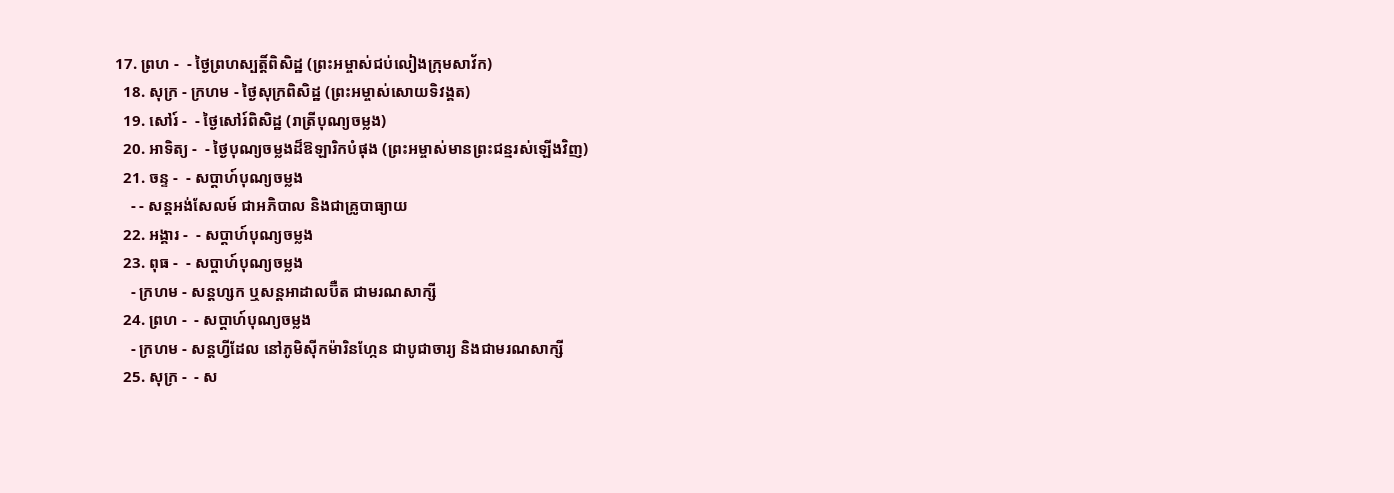17. ព្រហ -  - ថ្ងៃព្រហស្បត្ដិ៍ពិសិដ្ឋ (ព្រះអម្ចាស់ជប់លៀងក្រុមសាវ័ក)
  18. សុក្រ - ក្រហម - ថ្ងៃសុក្រពិសិដ្ឋ (ព្រះអម្ចាស់សោយទិវង្គត)
  19. សៅរ៍ -  - ថ្ងៃសៅរ៍ពិសិដ្ឋ (រាត្រីបុណ្យចម្លង)
  20. អាទិត្យ -  - ថ្ងៃបុណ្យចម្លងដ៏ឱឡារិកបំផុង (ព្រះអម្ចាស់មានព្រះជន្មរស់ឡើងវិញ)
  21. ចន្ទ -  - សប្ដាហ៍បុណ្យចម្លង
    - - សន្ដអង់សែលម៍ ជាអភិបាល និងជាគ្រូបាធ្យាយ
  22. អង្គារ -  - សប្ដាហ៍បុណ្យចម្លង
  23. ពុធ -  - សប្ដាហ៍បុណ្យចម្លង
    - ក្រហម - សន្ដហ្សក ឬសន្ដអាដាលប៊ឺត ជាមរណសាក្សី
  24. ព្រហ -  - សប្ដាហ៍បុណ្យចម្លង
    - ក្រហម - សន្ដហ្វីដែល នៅភូមិស៊ីកម៉ារិនហ្កែន ជាបូជាចារ្យ និងជាមរណសាក្សី
  25. សុក្រ -  - ស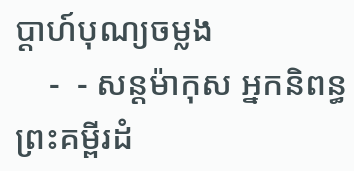ប្ដាហ៍បុណ្យចម្លង
    -  - សន្ដម៉ាកុស អ្នកនិពន្ធព្រះគម្ពីរដំ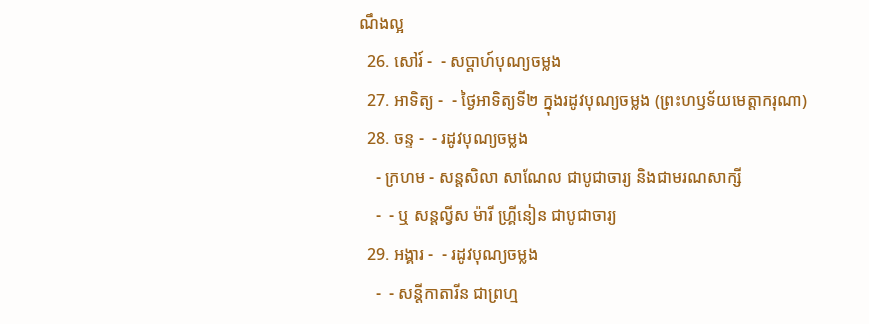ណឹងល្អ
  26. សៅរ៍ -  - សប្ដាហ៍បុណ្យចម្លង
  27. អាទិត្យ -  - ថ្ងៃអាទិត្យទី២ ក្នុងរដូវបុណ្យចម្លង (ព្រះហឫទ័យមេត្ដាករុណា)
  28. ចន្ទ -  - រដូវបុណ្យចម្លង
    - ក្រហម - សន្ដសិលា សាណែល ជាបូជាចារ្យ និងជាមរណសាក្សី
    -  - ឬ សន្ដល្វីស ម៉ារី ហ្គ្រីនៀន ជាបូជាចារ្យ
  29. អង្គារ -  - រដូវបុណ្យចម្លង
    -  - សន្ដីកាតារីន ជាព្រហ្ម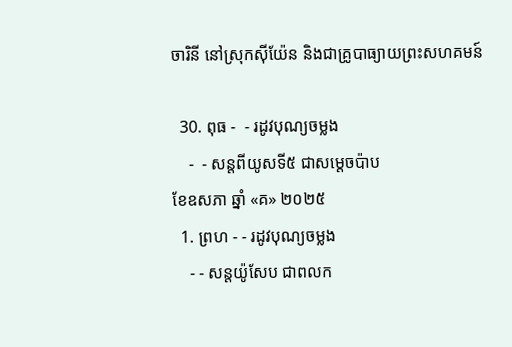ចារិនី នៅស្រុកស៊ីយ៉ែន និងជាគ្រូបាធ្យាយព្រះសហគមន៍

  30. ពុធ -  - រដូវបុណ្យចម្លង
    -  - សន្ដពីយូសទី៥ ជាសម្ដេចប៉ាប
ខែឧសភា ឆ្នាំ «គ» ២០២៥
  1. ព្រហ - - រដូវបុណ្យចម្លង
    - - សន្ដយ៉ូសែប ជាពលក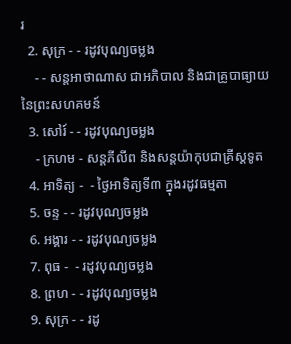រ
  2. សុក្រ - - រដូវបុណ្យចម្លង
    - - សន្ដអាថាណាស ជាអភិបាល និងជាគ្រូបាធ្យាយនៃព្រះសហគមន៍
  3. សៅរ៍ - - រដូវបុណ្យចម្លង
    - ក្រហម - សន្ដភីលីព និងសន្ដយ៉ាកុបជាគ្រីស្ដទូត
  4. អាទិត្យ -  - ថ្ងៃអាទិត្យទី៣ ក្នុងរដូវធម្មតា
  5. ចន្ទ - - រដូវបុណ្យចម្លង
  6. អង្គារ - - រដូវបុណ្យចម្លង
  7. ពុធ -  - រដូវបុណ្យចម្លង
  8. ព្រហ - - រដូវបុណ្យចម្លង
  9. សុក្រ - - រដូ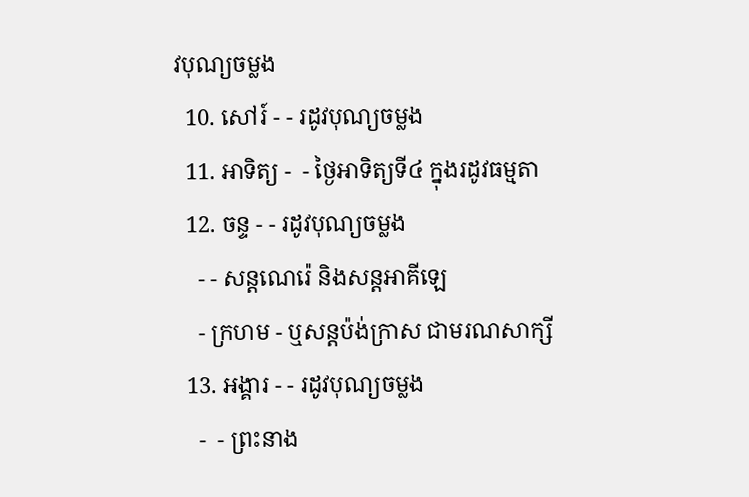វបុណ្យចម្លង
  10. សៅរ៍ - - រដូវបុណ្យចម្លង
  11. អាទិត្យ -  - ថ្ងៃអាទិត្យទី៤ ក្នុងរដូវធម្មតា
  12. ចន្ទ - - រដូវបុណ្យចម្លង
    - - សន្ដណេរ៉េ និងសន្ដអាគីឡេ
    - ក្រហម - ឬសន្ដប៉ង់ក្រាស ជាមរណសាក្សី
  13. អង្គារ - - រដូវបុណ្យចម្លង
    -  - ព្រះនាង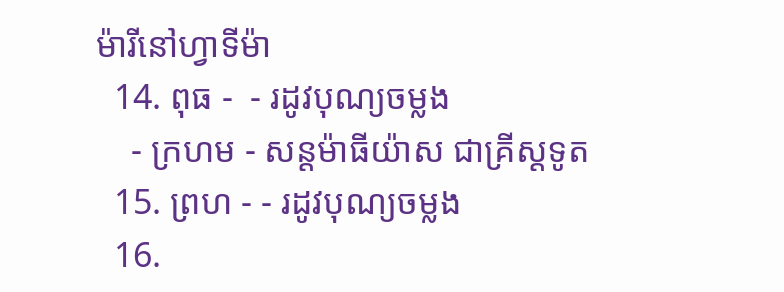ម៉ារីនៅហ្វាទីម៉ា
  14. ពុធ -  - រដូវបុណ្យចម្លង
    - ក្រហម - សន្ដម៉ាធីយ៉ាស ជាគ្រីស្ដទូត
  15. ព្រហ - - រដូវបុណ្យចម្លង
  16.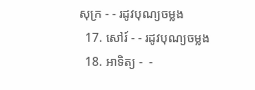សុក្រ - - រដូវបុណ្យចម្លង
  17. សៅរ៍ - - រដូវបុណ្យចម្លង
  18. អាទិត្យ -  -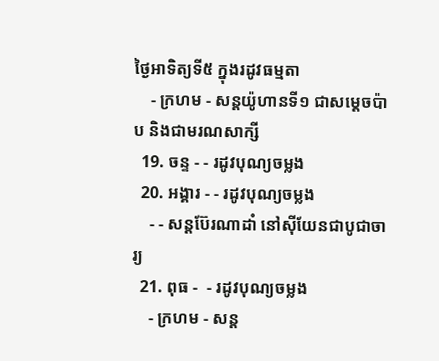ថ្ងៃអាទិត្យទី៥ ក្នុងរដូវធម្មតា
    - ក្រហម - សន្ដយ៉ូហានទី១ ជាសម្ដេចប៉ាប និងជាមរណសាក្សី
  19. ចន្ទ - - រដូវបុណ្យចម្លង
  20. អង្គារ - - រដូវបុណ្យចម្លង
    - - សន្ដប៊ែរណាដាំ នៅស៊ីយែនជាបូជាចារ្យ
  21. ពុធ -  - រដូវបុណ្យចម្លង
    - ក្រហម - សន្ដ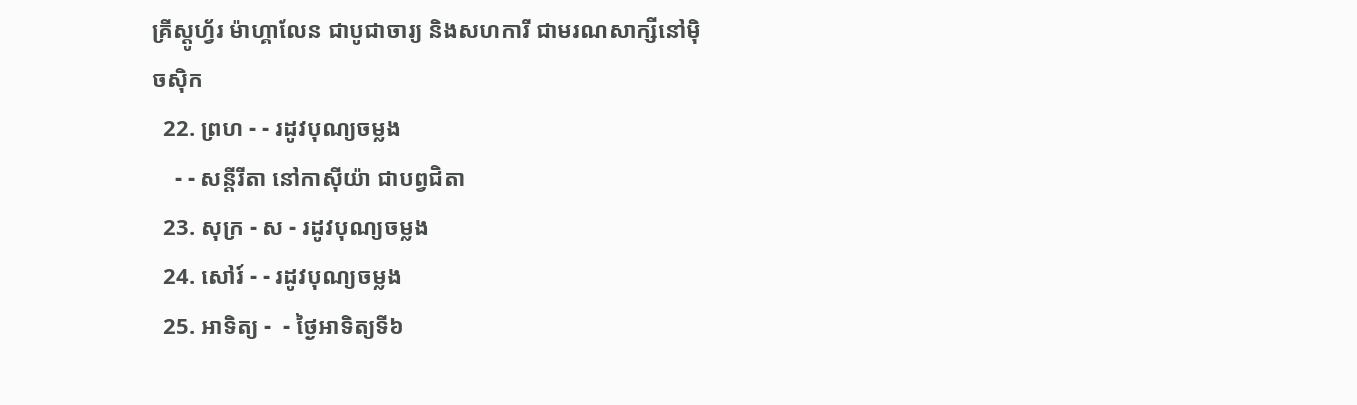គ្រីស្ដូហ្វ័រ ម៉ាហ្គាលែន ជាបូជាចារ្យ និងសហការី ជាមរណសាក្សីនៅម៉ិចស៊ិក
  22. ព្រហ - - រដូវបុណ្យចម្លង
    - - សន្ដីរីតា នៅកាស៊ីយ៉ា ជាបព្វជិតា
  23. សុក្រ - ស - រដូវបុណ្យចម្លង
  24. សៅរ៍ - - រដូវបុណ្យចម្លង
  25. អាទិត្យ -  - ថ្ងៃអាទិត្យទី៦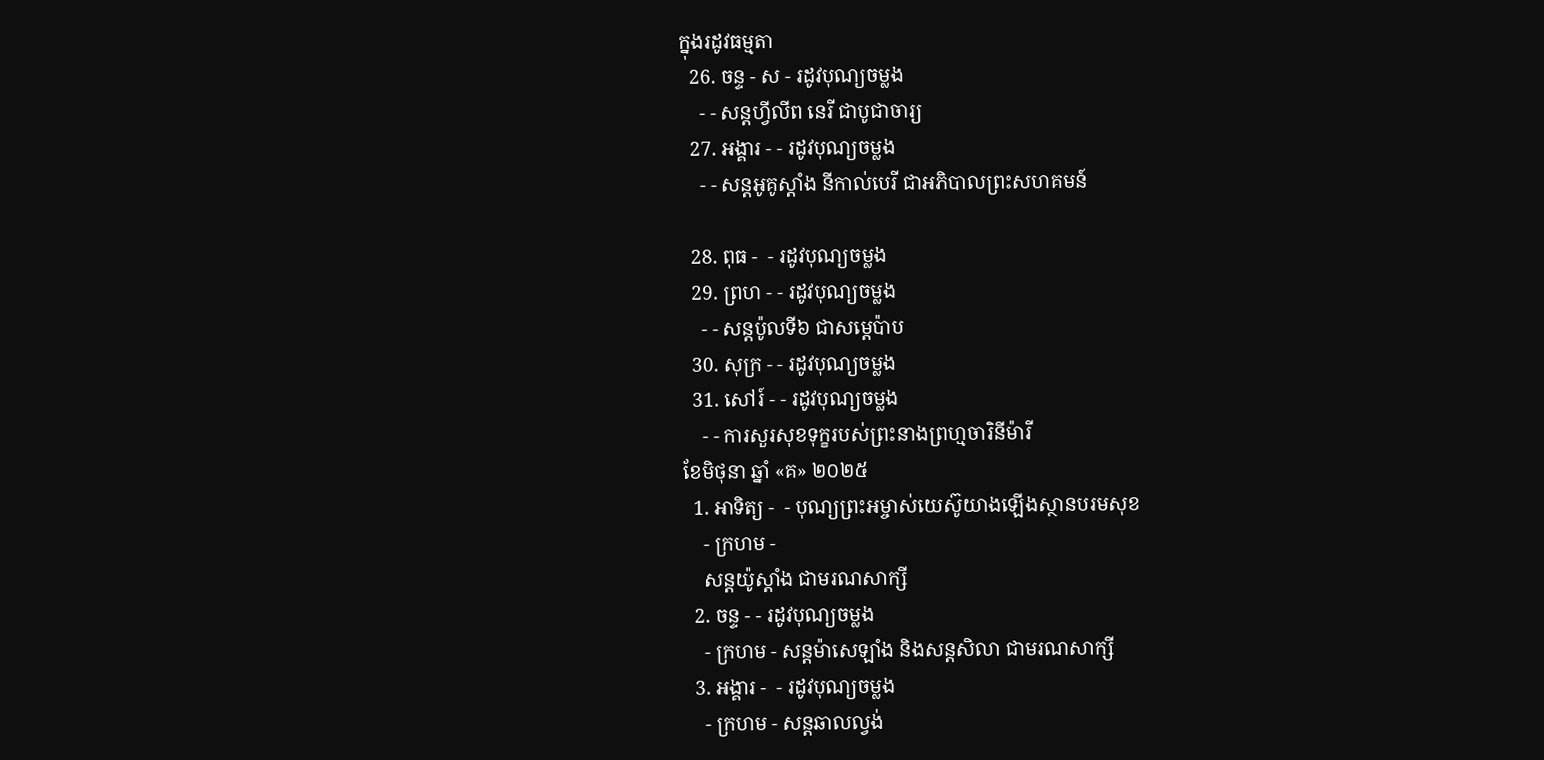ក្នុងរដូវធម្មតា
  26. ចន្ទ - ស - រដូវបុណ្យចម្លង
    - - សន្ដហ្វីលីព នេរី ជាបូជាចារ្យ
  27. អង្គារ - - រដូវបុណ្យចម្លង
    - - សន្ដអូគូស្ដាំង នីកាល់បេរី ជាអភិបាលព្រះសហគមន៍

  28. ពុធ -  - រដូវបុណ្យចម្លង
  29. ព្រហ - - រដូវបុណ្យចម្លង
    - - សន្ដប៉ូលទី៦ ជាសម្ដេប៉ាប
  30. សុក្រ - - រដូវបុណ្យចម្លង
  31. សៅរ៍ - - រដូវបុណ្យចម្លង
    - - ការសួរសុខទុក្ខរបស់ព្រះនាងព្រហ្មចារិនីម៉ារី
ខែមិថុនា ឆ្នាំ «គ» ២០២៥
  1. អាទិត្យ -  - បុណ្យព្រះអម្ចាស់យេស៊ូយាងឡើងស្ថានបរមសុខ
    - ក្រហម -
    សន្ដយ៉ូស្ដាំង ជាមរណសាក្សី
  2. ចន្ទ - - រដូវបុណ្យចម្លង
    - ក្រហម - សន្ដម៉ាសេឡាំង និងសន្ដសិលា ជាមរណសាក្សី
  3. អង្គារ -  - រដូវបុណ្យចម្លង
    - ក្រហម - សន្ដឆាលល្វង់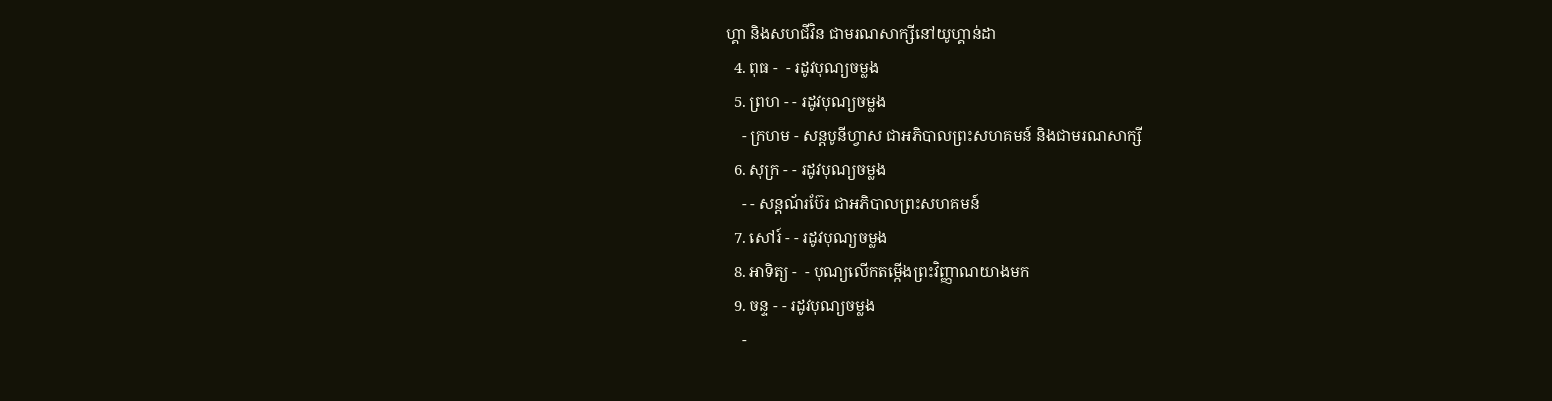ហ្គា និងសហជីវិន ជាមរណសាក្សីនៅយូហ្គាន់ដា
  4. ពុធ -  - រដូវបុណ្យចម្លង
  5. ព្រហ - - រដូវបុណ្យចម្លង
    - ក្រហម - សន្ដបូនីហ្វាស ជាអភិបាលព្រះសហគមន៍ និងជាមរណសាក្សី
  6. សុក្រ - - រដូវបុណ្យចម្លង
    - - សន្ដណ័រប៊ែរ ជាអភិបាលព្រះសហគមន៍
  7. សៅរ៍ - - រដូវបុណ្យចម្លង
  8. អាទិត្យ -  - បុណ្យលើកតម្កើងព្រះវិញ្ញាណយាងមក
  9. ចន្ទ - - រដូវបុណ្យចម្លង
    -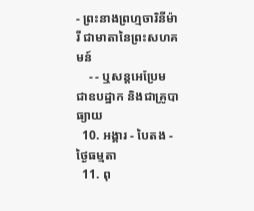- ព្រះនាងព្រហ្មចារិនីម៉ារី ជាមាតានៃព្រះសហគមន៍
    - - ឬសន្ដអេប្រែម ជាឧបដ្ឋាក និងជាគ្រូបាធ្យាយ
  10. អង្គារ - បៃតង - ថ្ងៃធម្មតា
  11. ពុ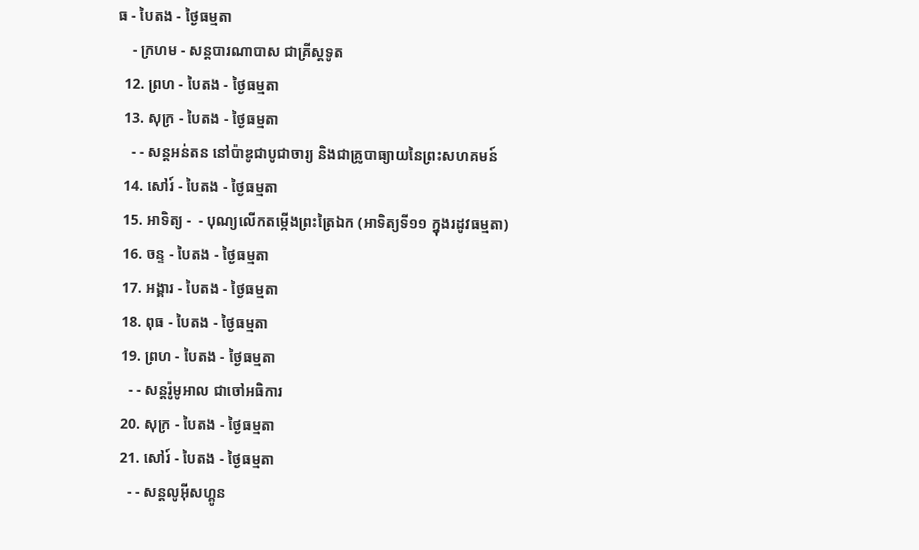ធ - បៃតង - ថ្ងៃធម្មតា
    - ក្រហម - សន្ដបារណាបាស ជាគ្រីស្ដទូត
  12. ព្រហ - បៃតង - ថ្ងៃធម្មតា
  13. សុក្រ - បៃតង - ថ្ងៃធម្មតា
    - - សន្ដអន់តន នៅប៉ាឌូជាបូជាចារ្យ និងជាគ្រូបាធ្យាយនៃព្រះសហគមន៍
  14. សៅរ៍ - បៃតង - ថ្ងៃធម្មតា
  15. អាទិត្យ -  - បុណ្យលើកតម្កើងព្រះត្រៃឯក (អាទិត្យទី១១ ក្នុងរដូវធម្មតា)
  16. ចន្ទ - បៃតង - ថ្ងៃធម្មតា
  17. អង្គារ - បៃតង - ថ្ងៃធម្មតា
  18. ពុធ - បៃតង - ថ្ងៃធម្មតា
  19. ព្រហ - បៃតង - ថ្ងៃធម្មតា
    - - សន្ដរ៉ូមូអាល ជាចៅអធិការ
  20. សុក្រ - បៃតង - ថ្ងៃធម្មតា
  21. សៅរ៍ - បៃតង - ថ្ងៃធម្មតា
    - - សន្ដលូអ៊ីសហ្គូន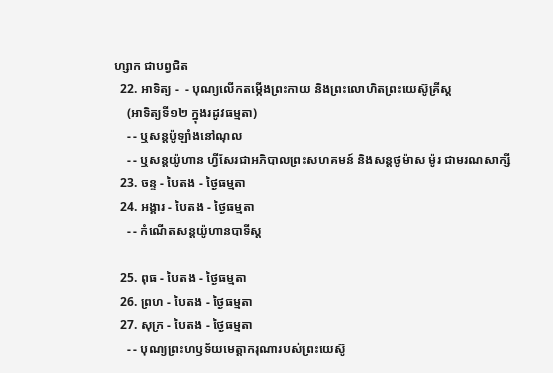ហ្សាក ជាបព្វជិត
  22. អាទិត្យ -  - បុណ្យលើកតម្កើងព្រះកាយ និងព្រះលោហិតព្រះយេស៊ូគ្រីស្ដ
    (អាទិត្យទី១២ ក្នុងរដូវធម្មតា)
    - - ឬសន្ដប៉ូឡាំងនៅណុល
    - - ឬសន្ដយ៉ូហាន ហ្វីសែរជាអភិបាលព្រះសហគមន៍ និងសន្ដថូម៉ាស ម៉ូរ ជាមរណសាក្សី
  23. ចន្ទ - បៃតង - ថ្ងៃធម្មតា
  24. អង្គារ - បៃតង - ថ្ងៃធម្មតា
    - - កំណើតសន្ដយ៉ូហានបាទីស្ដ

  25. ពុធ - បៃតង - ថ្ងៃធម្មតា
  26. ព្រហ - បៃតង - ថ្ងៃធម្មតា
  27. សុក្រ - បៃតង - ថ្ងៃធម្មតា
    - - បុណ្យព្រះហឫទ័យមេត្ដាករុណារបស់ព្រះយេស៊ូ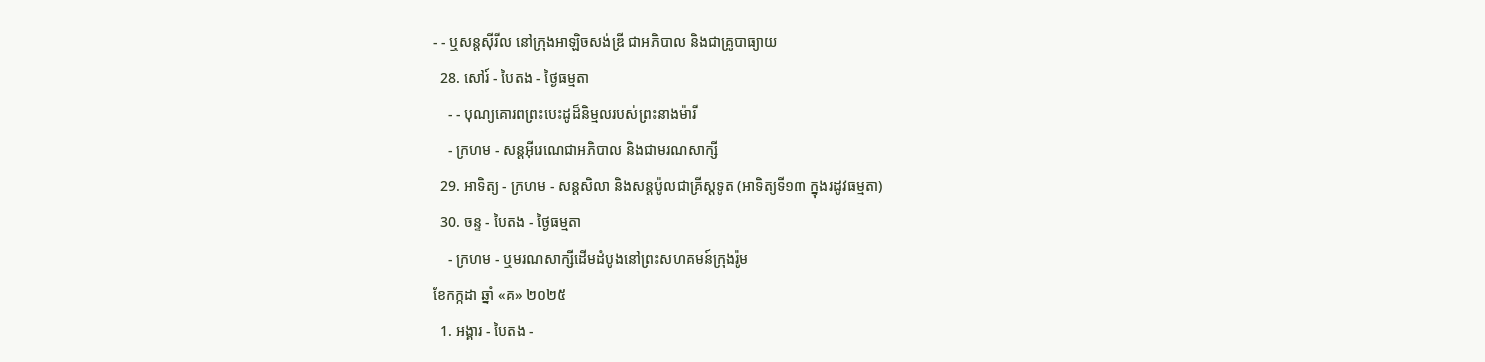- - ឬសន្ដស៊ីរីល នៅក្រុងអាឡិចសង់ឌ្រី ជាអភិបាល និងជាគ្រូបាធ្យាយ
  28. សៅរ៍ - បៃតង - ថ្ងៃធម្មតា
    - - បុណ្យគោរពព្រះបេះដូដ៏និម្មលរបស់ព្រះនាងម៉ារី
    - ក្រហម - សន្ដអ៊ីរេណេជាអភិបាល និងជាមរណសាក្សី
  29. អាទិត្យ - ក្រហម - សន្ដសិលា និងសន្ដប៉ូលជាគ្រីស្ដទូត (អាទិត្យទី១៣ ក្នុងរដូវធម្មតា)
  30. ចន្ទ - បៃតង - ថ្ងៃធម្មតា
    - ក្រហម - ឬមរណសាក្សីដើមដំបូងនៅព្រះសហគមន៍ក្រុងរ៉ូម
ខែកក្កដា ឆ្នាំ «គ» ២០២៥
  1. អង្គារ - បៃតង -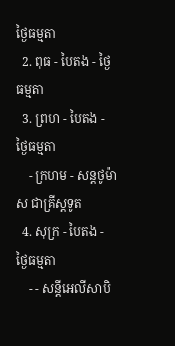ថ្ងៃធម្មតា
  2. ពុធ - បៃតង - ថ្ងៃធម្មតា
  3. ព្រហ - បៃតង - ថ្ងៃធម្មតា
    - ក្រហម - សន្ដថូម៉ាស ជាគ្រីស្ដទូត
  4. សុក្រ - បៃតង - ថ្ងៃធម្មតា
    - - សន្ដីអេលីសាបិ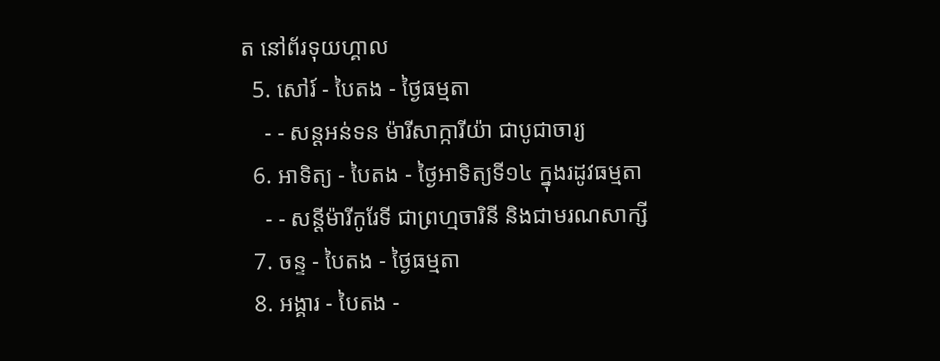ត នៅព័រទុយហ្គាល
  5. សៅរ៍ - បៃតង - ថ្ងៃធម្មតា
    - - សន្ដអន់ទន ម៉ារីសាក្ការីយ៉ា ជាបូជាចារ្យ
  6. អាទិត្យ - បៃតង - ថ្ងៃអាទិត្យទី១៤ ក្នុងរដូវធម្មតា
    - - សន្ដីម៉ារីកូរែទី ជាព្រហ្មចារិនី និងជាមរណសាក្សី
  7. ចន្ទ - បៃតង - ថ្ងៃធម្មតា
  8. អង្គារ - បៃតង -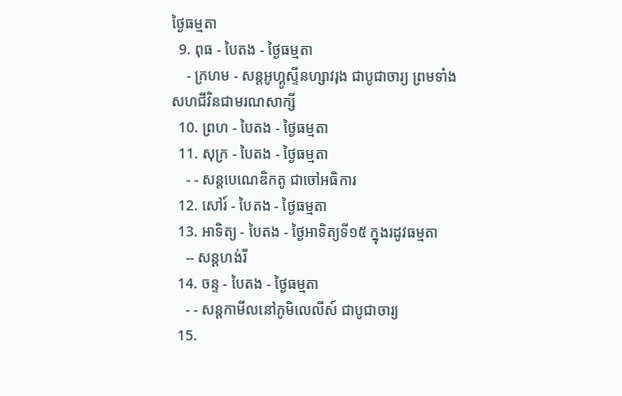ថ្ងៃធម្មតា
  9. ពុធ - បៃតង - ថ្ងៃធម្មតា
    - ក្រហម - សន្ដអូហ្គូស្ទីនហ្សាវរុង ជាបូជាចារ្យ ព្រមទាំងសហជីវិនជាមរណសាក្សី
  10. ព្រហ - បៃតង - ថ្ងៃធម្មតា
  11. សុក្រ - បៃតង - ថ្ងៃធម្មតា
    - - សន្ដបេណេឌិកតូ ជាចៅអធិការ
  12. សៅរ៍ - បៃតង - ថ្ងៃធម្មតា
  13. អាទិត្យ - បៃតង - ថ្ងៃអាទិត្យទី១៥ ក្នុងរដូវធម្មតា
    -- សន្ដហង់រី
  14. ចន្ទ - បៃតង - ថ្ងៃធម្មតា
    - - សន្ដកាមីលនៅភូមិលេលីស៍ ជាបូជាចារ្យ
  15.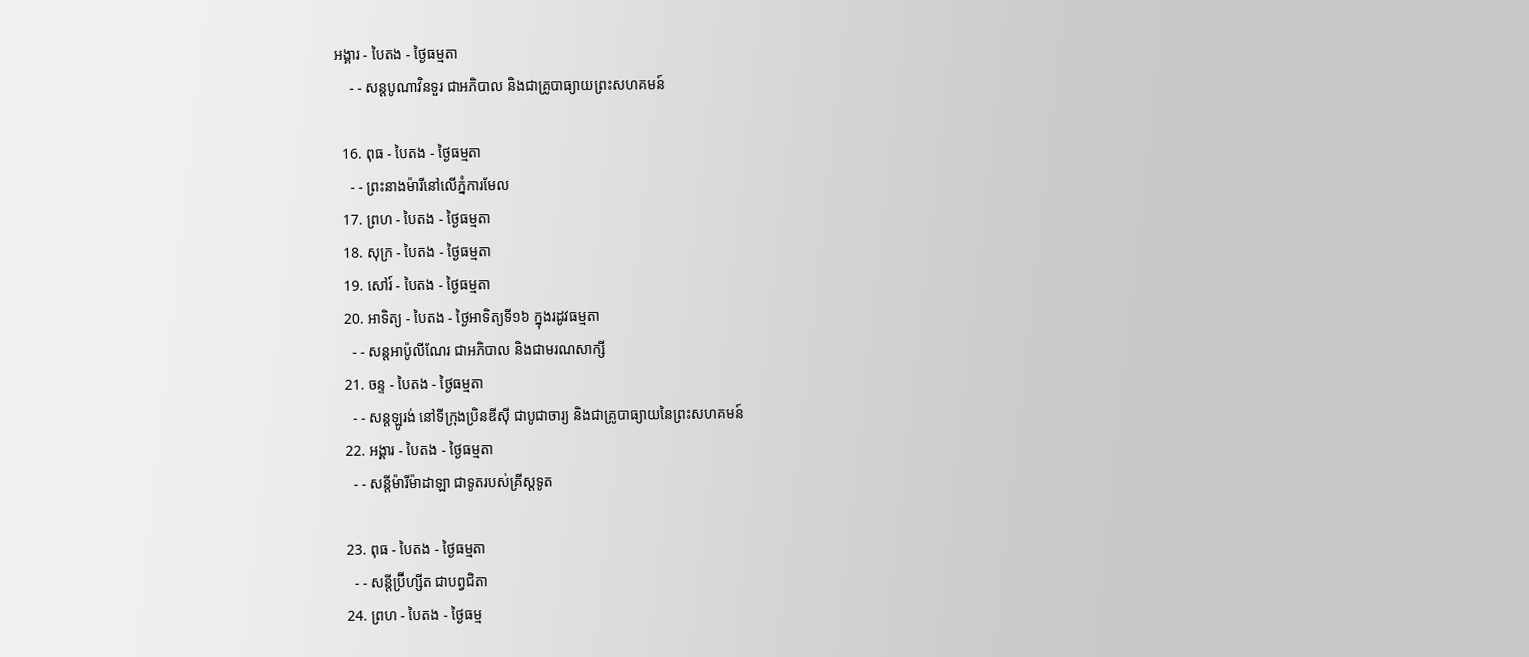អង្គារ - បៃតង - ថ្ងៃធម្មតា
    - - សន្ដបូណាវិនទួរ ជាអភិបាល និងជាគ្រូបាធ្យាយព្រះសហគមន៍

  16. ពុធ - បៃតង - ថ្ងៃធម្មតា
    - - ព្រះនាងម៉ារីនៅលើភ្នំការមែល
  17. ព្រហ - បៃតង - ថ្ងៃធម្មតា
  18. សុក្រ - បៃតង - ថ្ងៃធម្មតា
  19. សៅរ៍ - បៃតង - ថ្ងៃធម្មតា
  20. អាទិត្យ - បៃតង - ថ្ងៃអាទិត្យទី១៦ ក្នុងរដូវធម្មតា
    - - សន្ដអាប៉ូលីណែរ ជាអភិបាល និងជាមរណសាក្សី
  21. ចន្ទ - បៃតង - ថ្ងៃធម្មតា
    - - សន្ដឡូរង់ នៅទីក្រុងប្រិនឌីស៊ី ជាបូជាចារ្យ និងជាគ្រូបាធ្យាយនៃព្រះសហគមន៍
  22. អង្គារ - បៃតង - ថ្ងៃធម្មតា
    - - សន្ដីម៉ារីម៉ាដាឡា ជាទូតរបស់គ្រីស្ដទូត

  23. ពុធ - បៃតង - ថ្ងៃធម្មតា
    - - សន្ដីប្រ៊ីហ្សីត ជាបព្វជិតា
  24. ព្រហ - បៃតង - ថ្ងៃធម្ម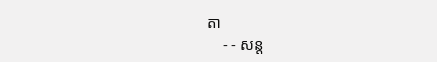តា
    - - សន្ដ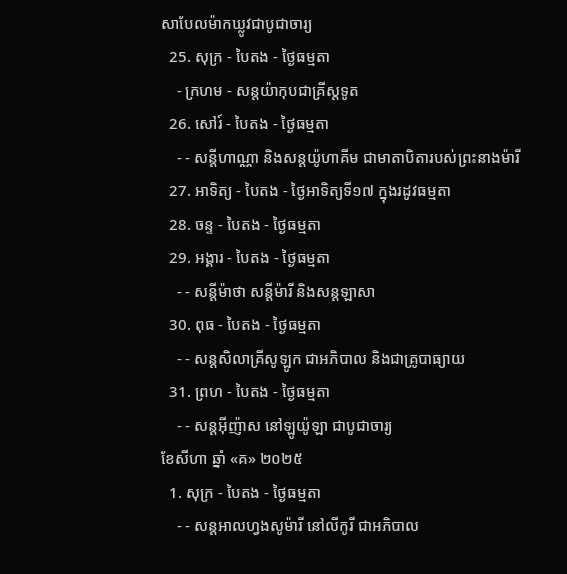សាបែលម៉ាកឃ្លូវជាបូជាចារ្យ
  25. សុក្រ - បៃតង - ថ្ងៃធម្មតា
    - ក្រហម - សន្ដយ៉ាកុបជាគ្រីស្ដទូត
  26. សៅរ៍ - បៃតង - ថ្ងៃធម្មតា
    - - សន្ដីហាណ្ណា និងសន្ដយ៉ូហាគីម ជាមាតាបិតារបស់ព្រះនាងម៉ារី
  27. អាទិត្យ - បៃតង - ថ្ងៃអាទិត្យទី១៧ ក្នុងរដូវធម្មតា
  28. ចន្ទ - បៃតង - ថ្ងៃធម្មតា
  29. អង្គារ - បៃតង - ថ្ងៃធម្មតា
    - - សន្ដីម៉ាថា សន្ដីម៉ារី និងសន្ដឡាសា
  30. ពុធ - បៃតង - ថ្ងៃធម្មតា
    - - សន្ដសិលាគ្រីសូឡូក ជាអភិបាល និងជាគ្រូបាធ្យាយ
  31. ព្រហ - បៃតង - ថ្ងៃធម្មតា
    - - សន្ដអ៊ីញ៉ាស នៅឡូយ៉ូឡា ជាបូជាចារ្យ
ខែសីហា ឆ្នាំ «គ» ២០២៥
  1. សុក្រ - បៃតង - ថ្ងៃធម្មតា
    - - សន្ដអាលហ្វងសូម៉ារី នៅលីកូរី ជាអភិបាល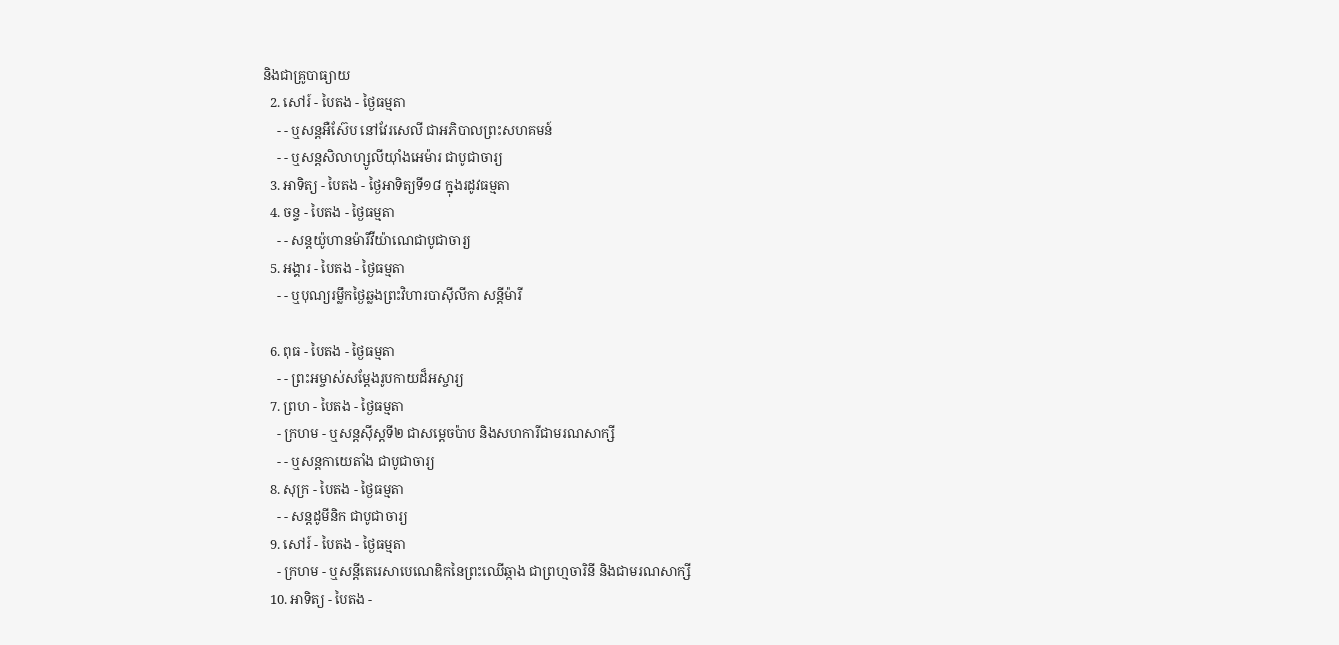និងជាគ្រូបាធ្យាយ
  2. សៅរ៍ - បៃតង - ថ្ងៃធម្មតា
    - - ឬសន្ដអឺស៊ែប នៅវែរសេលី ជាអភិបាលព្រះសហគមន៍
    - - ឬសន្ដសិលាហ្សូលីយ៉ាំងអេម៉ារ ជាបូជាចារ្យ
  3. អាទិត្យ - បៃតង - ថ្ងៃអាទិត្យទី១៨ ក្នុងរដូវធម្មតា
  4. ចន្ទ - បៃតង - ថ្ងៃធម្មតា
    - - សន្ដយ៉ូហានម៉ារីវីយ៉ាណេជាបូជាចារ្យ
  5. អង្គារ - បៃតង - ថ្ងៃធម្មតា
    - - ឬបុណ្យរម្លឹកថ្ងៃឆ្លងព្រះវិហារបាស៊ីលីកា សន្ដីម៉ារី

  6. ពុធ - បៃតង - ថ្ងៃធម្មតា
    - - ព្រះអម្ចាស់សម្ដែងរូបកាយដ៏អស្ចារ្យ
  7. ព្រហ - បៃតង - ថ្ងៃធម្មតា
    - ក្រហម - ឬសន្ដស៊ីស្ដទី២ ជាសម្ដេចប៉ាប និងសហការីជាមរណសាក្សី
    - - ឬសន្ដកាយេតាំង ជាបូជាចារ្យ
  8. សុក្រ - បៃតង - ថ្ងៃធម្មតា
    - - សន្ដដូមីនិក ជាបូជាចារ្យ
  9. សៅរ៍ - បៃតង - ថ្ងៃធម្មតា
    - ក្រហម - ឬសន្ដីតេរេសាបេណេឌិកនៃព្រះឈើឆ្កាង ជាព្រហ្មចារិនី និងជាមរណសាក្សី
  10. អាទិត្យ - បៃតង -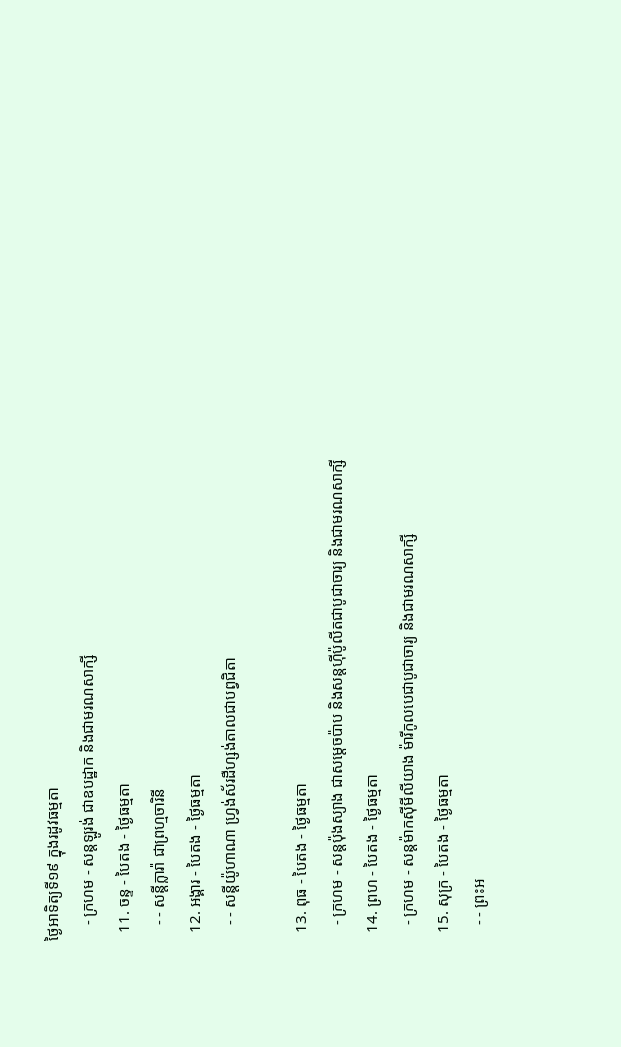ថ្ងៃអាទិត្យទី១៩ ក្នុងរដូវធម្មតា
    - ក្រហម - សន្ដឡូរង់ ជាឧបដ្ឋាក និងជាមរណសាក្សី
  11. ចន្ទ - បៃតង - ថ្ងៃធម្មតា
    - - សន្ដីក្លារ៉ា ជាព្រហ្មចារិនី
  12. អង្គារ - បៃតង - ថ្ងៃធម្មតា
    - - សន្ដីយ៉ូហាណា ហ្វ្រង់ស័រដឺហ្សង់តាលជាបព្វជិតា

  13. ពុធ - បៃតង - ថ្ងៃធម្មតា
    - ក្រហម - សន្ដប៉ុងស្យាង ជាសម្ដេចប៉ាប និងសន្ដហ៊ីប៉ូលីតជាបូជាចារ្យ និងជាមរណសាក្សី
  14. ព្រហ - បៃតង - ថ្ងៃធម្មតា
    - ក្រហម - សន្ដម៉ាកស៊ីមីលីយាង ម៉ារីកូលបេជាបូជាចារ្យ និងជាមរណសាក្សី
  15. សុក្រ - បៃតង - ថ្ងៃធម្មតា
    - - ព្រះអ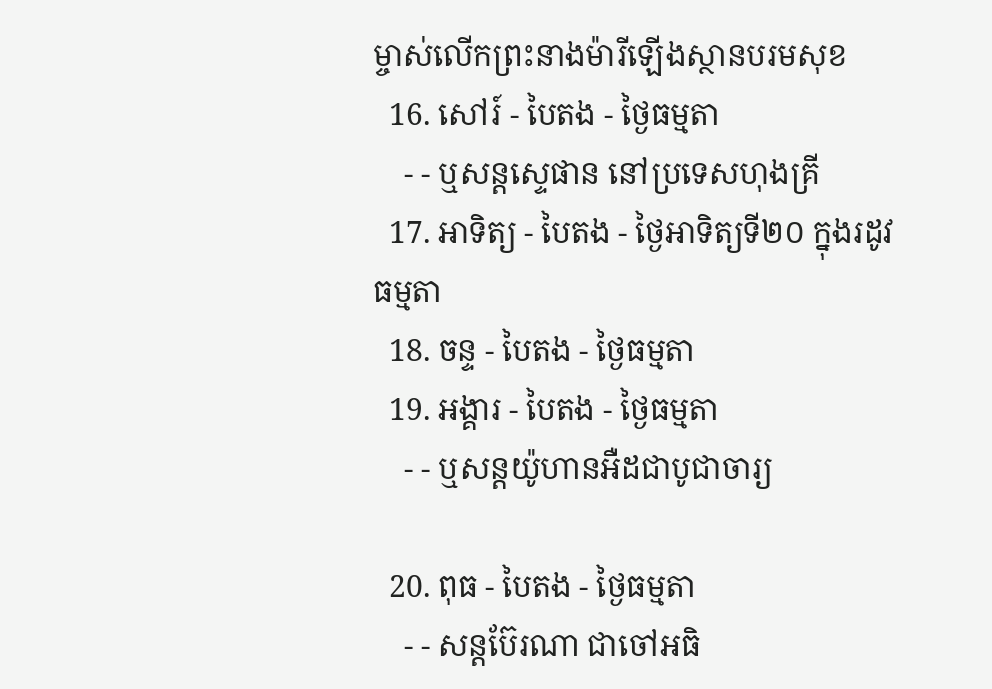ម្ចាស់លើកព្រះនាងម៉ារីឡើងស្ថានបរមសុខ
  16. សៅរ៍ - បៃតង - ថ្ងៃធម្មតា
    - - ឬសន្ដស្ទេផាន នៅប្រទេសហុងគ្រី
  17. អាទិត្យ - បៃតង - ថ្ងៃអាទិត្យទី២០ ក្នុងរដូវធម្មតា
  18. ចន្ទ - បៃតង - ថ្ងៃធម្មតា
  19. អង្គារ - បៃតង - ថ្ងៃធម្មតា
    - - ឬសន្ដយ៉ូហានអឺដជាបូជាចារ្យ

  20. ពុធ - បៃតង - ថ្ងៃធម្មតា
    - - សន្ដប៊ែរណា ជាចៅអធិ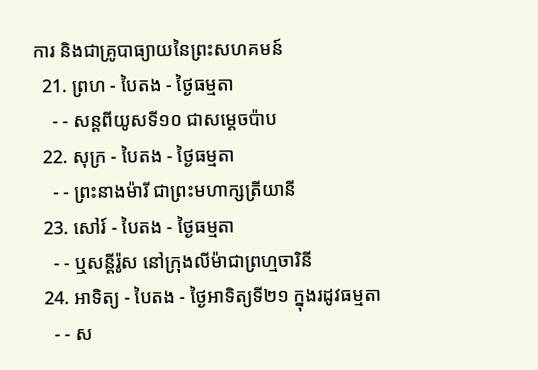ការ និងជាគ្រូបាធ្យាយនៃព្រះសហគមន៍
  21. ព្រហ - បៃតង - ថ្ងៃធម្មតា
    - - សន្ដពីយូសទី១០ ជាសម្ដេចប៉ាប
  22. សុក្រ - បៃតង - ថ្ងៃធម្មតា
    - - ព្រះនាងម៉ារី ជាព្រះមហាក្សត្រីយានី
  23. សៅរ៍ - បៃតង - ថ្ងៃធម្មតា
    - - ឬសន្ដីរ៉ូស នៅក្រុងលីម៉ាជាព្រហ្មចារិនី
  24. អាទិត្យ - បៃតង - ថ្ងៃអាទិត្យទី២១ ក្នុងរដូវធម្មតា
    - - ស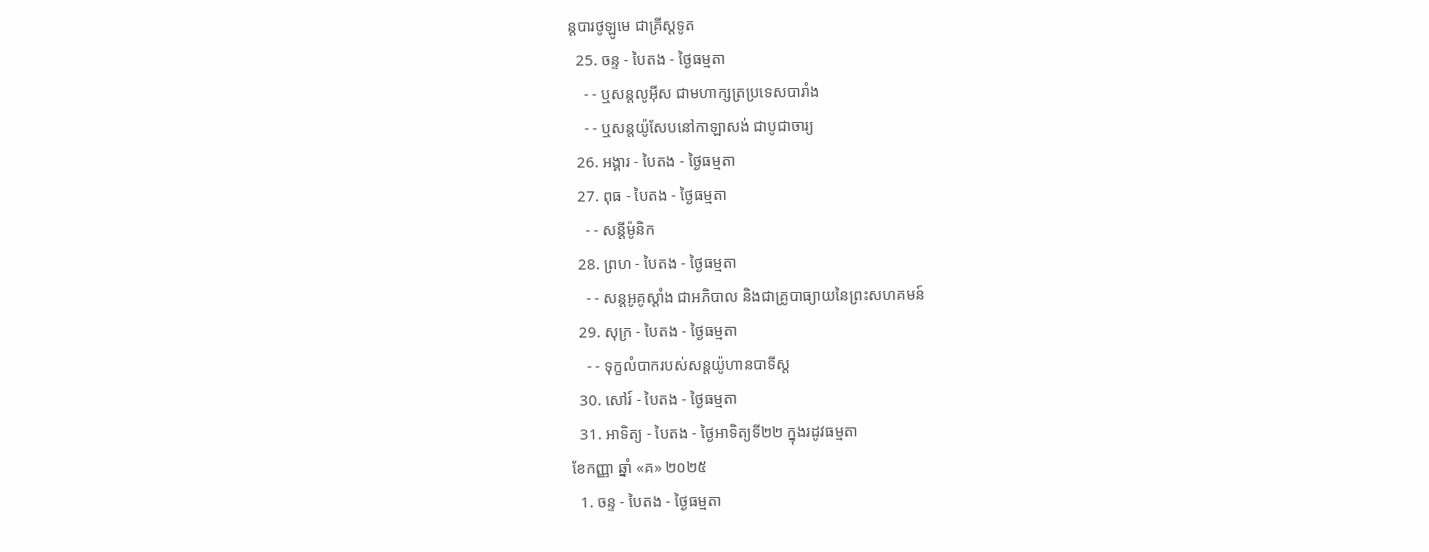ន្ដបារថូឡូមេ ជាគ្រីស្ដទូត
  25. ចន្ទ - បៃតង - ថ្ងៃធម្មតា
    - - ឬសន្ដលូអ៊ីស ជាមហាក្សត្រប្រទេសបារាំង
    - - ឬសន្ដយ៉ូសែបនៅកាឡាសង់ ជាបូជាចារ្យ
  26. អង្គារ - បៃតង - ថ្ងៃធម្មតា
  27. ពុធ - បៃតង - ថ្ងៃធម្មតា
    - - សន្ដីម៉ូនិក
  28. ព្រហ - បៃតង - ថ្ងៃធម្មតា
    - - សន្ដអូគូស្ដាំង ជាអភិបាល និងជាគ្រូបាធ្យាយនៃព្រះសហគមន៍
  29. សុក្រ - បៃតង - ថ្ងៃធម្មតា
    - - ទុក្ខលំបាករបស់សន្ដយ៉ូហានបាទីស្ដ
  30. សៅរ៍ - បៃតង - ថ្ងៃធម្មតា
  31. អាទិត្យ - បៃតង - ថ្ងៃអាទិត្យទី២២ ក្នុងរដូវធម្មតា
ខែកញ្ញា ឆ្នាំ «គ» ២០២៥
  1. ចន្ទ - បៃតង - ថ្ងៃធម្មតា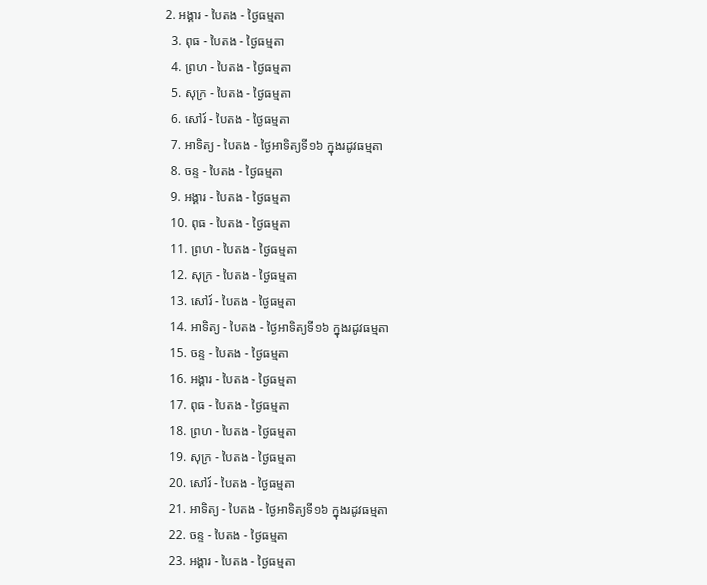2. អង្គារ - បៃតង - ថ្ងៃធម្មតា
  3. ពុធ - បៃតង - ថ្ងៃធម្មតា
  4. ព្រហ - បៃតង - ថ្ងៃធម្មតា
  5. សុក្រ - បៃតង - ថ្ងៃធម្មតា
  6. សៅរ៍ - បៃតង - ថ្ងៃធម្មតា
  7. អាទិត្យ - បៃតង - ថ្ងៃអាទិត្យទី១៦ ក្នុងរដូវធម្មតា
  8. ចន្ទ - បៃតង - ថ្ងៃធម្មតា
  9. អង្គារ - បៃតង - ថ្ងៃធម្មតា
  10. ពុធ - បៃតង - ថ្ងៃធម្មតា
  11. ព្រហ - បៃតង - ថ្ងៃធម្មតា
  12. សុក្រ - បៃតង - ថ្ងៃធម្មតា
  13. សៅរ៍ - បៃតង - ថ្ងៃធម្មតា
  14. អាទិត្យ - បៃតង - ថ្ងៃអាទិត្យទី១៦ ក្នុងរដូវធម្មតា
  15. ចន្ទ - បៃតង - ថ្ងៃធម្មតា
  16. អង្គារ - បៃតង - ថ្ងៃធម្មតា
  17. ពុធ - បៃតង - ថ្ងៃធម្មតា
  18. ព្រហ - បៃតង - ថ្ងៃធម្មតា
  19. សុក្រ - បៃតង - ថ្ងៃធម្មតា
  20. សៅរ៍ - បៃតង - ថ្ងៃធម្មតា
  21. អាទិត្យ - បៃតង - ថ្ងៃអាទិត្យទី១៦ ក្នុងរដូវធម្មតា
  22. ចន្ទ - បៃតង - ថ្ងៃធម្មតា
  23. អង្គារ - បៃតង - ថ្ងៃធម្មតា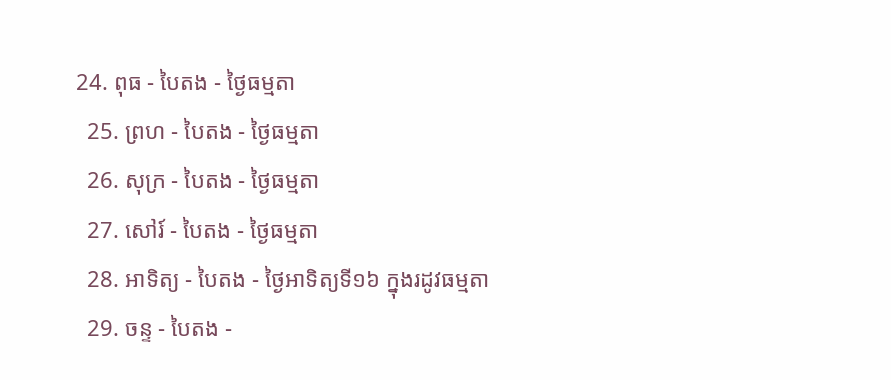24. ពុធ - បៃតង - ថ្ងៃធម្មតា
  25. ព្រហ - បៃតង - ថ្ងៃធម្មតា
  26. សុក្រ - បៃតង - ថ្ងៃធម្មតា
  27. សៅរ៍ - បៃតង - ថ្ងៃធម្មតា
  28. អាទិត្យ - បៃតង - ថ្ងៃអាទិត្យទី១៦ ក្នុងរដូវធម្មតា
  29. ចន្ទ - បៃតង -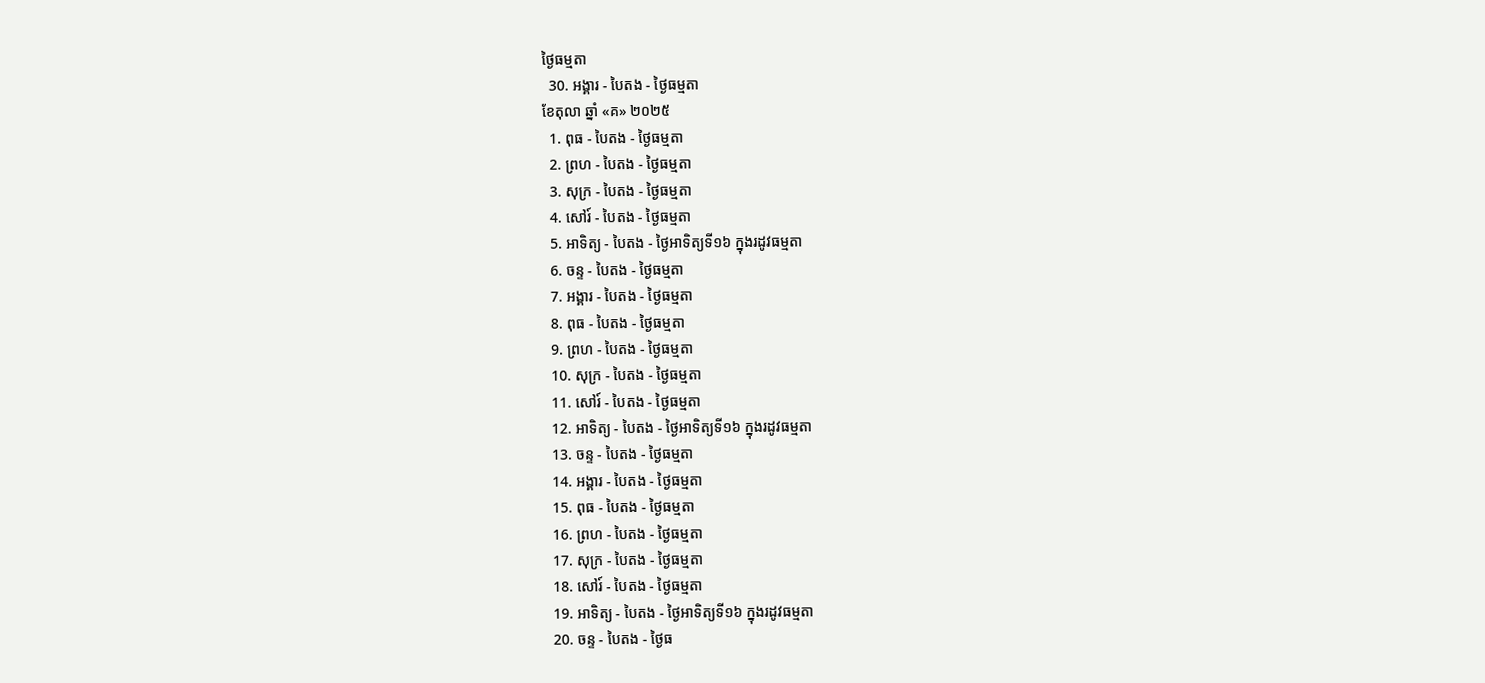ថ្ងៃធម្មតា
  30. អង្គារ - បៃតង - ថ្ងៃធម្មតា
ខែតុលា ឆ្នាំ «គ» ២០២៥
  1. ពុធ - បៃតង - ថ្ងៃធម្មតា
  2. ព្រហ - បៃតង - ថ្ងៃធម្មតា
  3. សុក្រ - បៃតង - ថ្ងៃធម្មតា
  4. សៅរ៍ - បៃតង - ថ្ងៃធម្មតា
  5. អាទិត្យ - បៃតង - ថ្ងៃអាទិត្យទី១៦ ក្នុងរដូវធម្មតា
  6. ចន្ទ - បៃតង - ថ្ងៃធម្មតា
  7. អង្គារ - បៃតង - ថ្ងៃធម្មតា
  8. ពុធ - បៃតង - ថ្ងៃធម្មតា
  9. ព្រហ - បៃតង - ថ្ងៃធម្មតា
  10. សុក្រ - បៃតង - ថ្ងៃធម្មតា
  11. សៅរ៍ - បៃតង - ថ្ងៃធម្មតា
  12. អាទិត្យ - បៃតង - ថ្ងៃអាទិត្យទី១៦ ក្នុងរដូវធម្មតា
  13. ចន្ទ - បៃតង - ថ្ងៃធម្មតា
  14. អង្គារ - បៃតង - ថ្ងៃធម្មតា
  15. ពុធ - បៃតង - ថ្ងៃធម្មតា
  16. ព្រហ - បៃតង - ថ្ងៃធម្មតា
  17. សុក្រ - បៃតង - ថ្ងៃធម្មតា
  18. សៅរ៍ - បៃតង - ថ្ងៃធម្មតា
  19. អាទិត្យ - បៃតង - ថ្ងៃអាទិត្យទី១៦ ក្នុងរដូវធម្មតា
  20. ចន្ទ - បៃតង - ថ្ងៃធ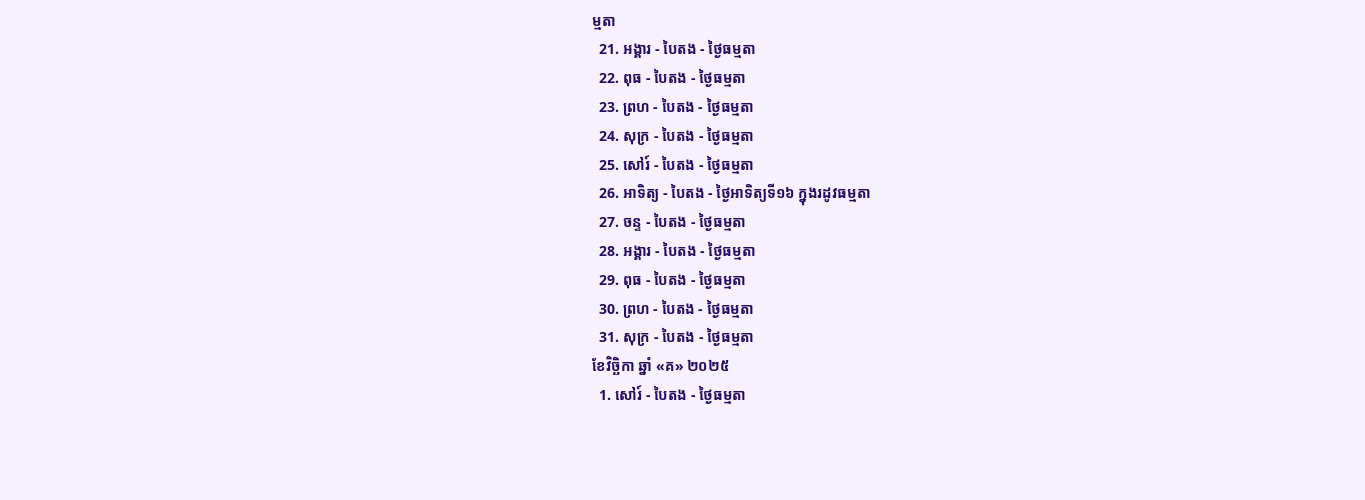ម្មតា
  21. អង្គារ - បៃតង - ថ្ងៃធម្មតា
  22. ពុធ - បៃតង - ថ្ងៃធម្មតា
  23. ព្រហ - បៃតង - ថ្ងៃធម្មតា
  24. សុក្រ - បៃតង - ថ្ងៃធម្មតា
  25. សៅរ៍ - បៃតង - ថ្ងៃធម្មតា
  26. អាទិត្យ - បៃតង - ថ្ងៃអាទិត្យទី១៦ ក្នុងរដូវធម្មតា
  27. ចន្ទ - បៃតង - ថ្ងៃធម្មតា
  28. អង្គារ - បៃតង - ថ្ងៃធម្មតា
  29. ពុធ - បៃតង - ថ្ងៃធម្មតា
  30. ព្រហ - បៃតង - ថ្ងៃធម្មតា
  31. សុក្រ - បៃតង - ថ្ងៃធម្មតា
ខែវិច្ឆិកា ឆ្នាំ «គ» ២០២៥
  1. សៅរ៍ - បៃតង - ថ្ងៃធម្មតា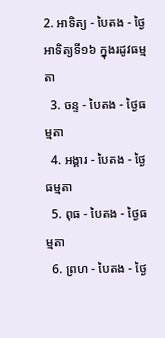2. អាទិត្យ - បៃតង - ថ្ងៃអាទិត្យទី១៦ ក្នុងរដូវធម្មតា
  3. ចន្ទ - បៃតង - ថ្ងៃធម្មតា
  4. អង្គារ - បៃតង - ថ្ងៃធម្មតា
  5. ពុធ - បៃតង - ថ្ងៃធម្មតា
  6. ព្រហ - បៃតង - ថ្ងៃ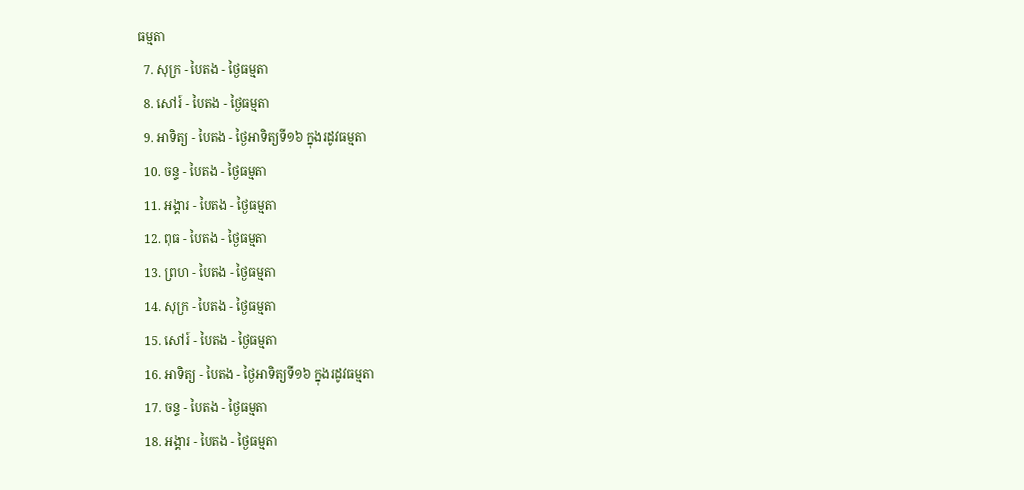ធម្មតា
  7. សុក្រ - បៃតង - ថ្ងៃធម្មតា
  8. សៅរ៍ - បៃតង - ថ្ងៃធម្មតា
  9. អាទិត្យ - បៃតង - ថ្ងៃអាទិត្យទី១៦ ក្នុងរដូវធម្មតា
  10. ចន្ទ - បៃតង - ថ្ងៃធម្មតា
  11. អង្គារ - បៃតង - ថ្ងៃធម្មតា
  12. ពុធ - បៃតង - ថ្ងៃធម្មតា
  13. ព្រហ - បៃតង - ថ្ងៃធម្មតា
  14. សុក្រ - បៃតង - ថ្ងៃធម្មតា
  15. សៅរ៍ - បៃតង - ថ្ងៃធម្មតា
  16. អាទិត្យ - បៃតង - ថ្ងៃអាទិត្យទី១៦ ក្នុងរដូវធម្មតា
  17. ចន្ទ - បៃតង - ថ្ងៃធម្មតា
  18. អង្គារ - បៃតង - ថ្ងៃធម្មតា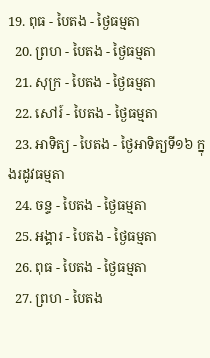19. ពុធ - បៃតង - ថ្ងៃធម្មតា
  20. ព្រហ - បៃតង - ថ្ងៃធម្មតា
  21. សុក្រ - បៃតង - ថ្ងៃធម្មតា
  22. សៅរ៍ - បៃតង - ថ្ងៃធម្មតា
  23. អាទិត្យ - បៃតង - ថ្ងៃអាទិត្យទី១៦ ក្នុងរដូវធម្មតា
  24. ចន្ទ - បៃតង - ថ្ងៃធម្មតា
  25. អង្គារ - បៃតង - ថ្ងៃធម្មតា
  26. ពុធ - បៃតង - ថ្ងៃធម្មតា
  27. ព្រហ - បៃតង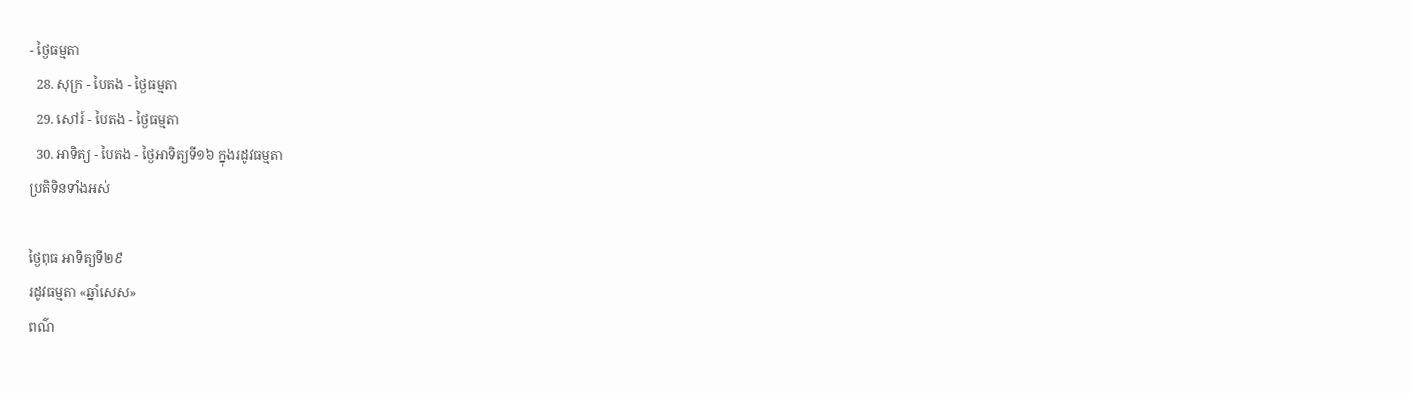- ថ្ងៃធម្មតា
  28. សុក្រ - បៃតង - ថ្ងៃធម្មតា
  29. សៅរ៍ - បៃតង - ថ្ងៃធម្មតា
  30. អាទិត្យ - បៃតង - ថ្ងៃអាទិត្យទី១៦ ក្នុងរដូវធម្មតា
ប្រតិទិនទាំងអស់

ថ្ងៃពុធ អាទិត្យទី២៩
រដូវធម្មតា «ឆ្នាំសេស»
ពណ៌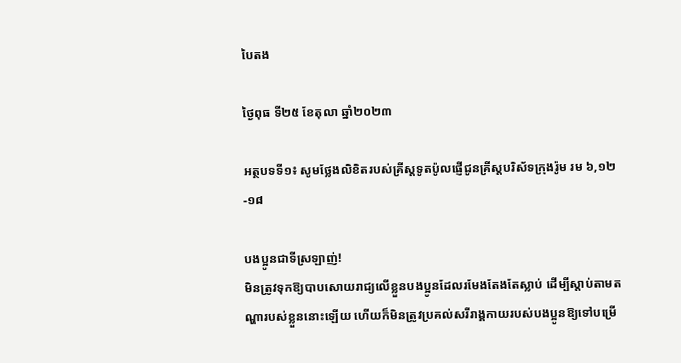បៃតង

ថ្ងៃពុធ ទី២៥ ខែតុលា ឆ្នាំ២០២៣

អត្ថបទទី១៖ សូមថ្លែងលិខិតរបស់គ្រីស្ដទូតប៉ូលផ្ញើជូនគ្រីស្តបរិស័ទក្រុងរ៉ូម រម ៦,១២-១៨

បងប្អូនជាទីស្រឡាញ់!
មិនត្រូវទុកឱ្យបាបសោយរាជ្យលើខ្លួនបងប្អូនដែលរមែងតែងតែស្លាប់ ដើម្បីស្ដាប់តាមតណ្ហារបស់ខ្លួននោះឡើយ ហើយក៏មិនត្រូវប្រគល់សរីរាង្គកាយរបស់បងប្អូនឱ្យទៅបម្រើ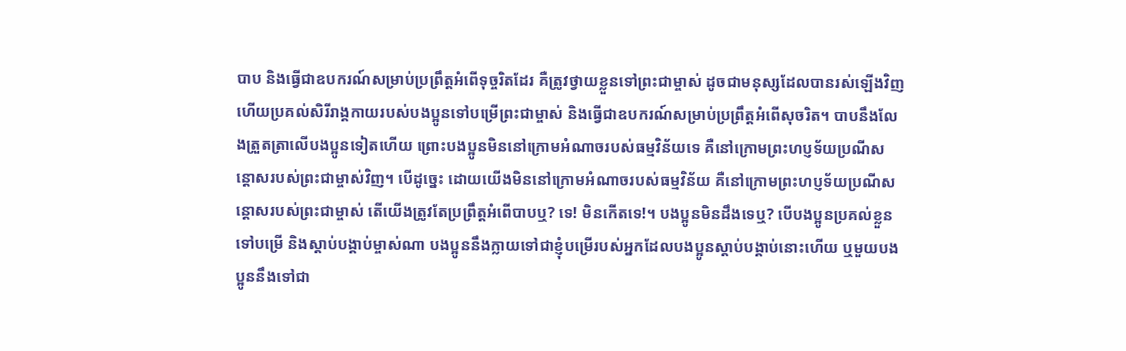បាប និងធ្វើជាឧបករណ៍សម្រាប់ប្រព្រឹត្ដអំពើទុច្ចរិតដែរ គឺត្រូវថ្វាយខ្លួនទៅព្រះជាម្ចាស់ ដូចជាមនុស្សដែលបានរស់ឡើងវិញ ហើយប្រគល់សិរីរាង្គកាយរបស់បងប្អូនទៅបម្រើព្រះជាម្ចាស់ និងធ្វើជាឧបករណ៍សម្រាប់ប្រព្រឹត្តអំពើសុចរិត។ បាបនឹងលែងត្រួតត្រាលើបងប្អូនទៀតហើយ ព្រោះបងប្អូនមិននៅក្រោមអំណាចរបស់ធម្មវិន័យទេ គឺនៅក្រោមព្រះហប្ញទ័យប្រណីសន្ដោសរបស់ព្រះជាម្ចាស់វិញ។ បើដូច្នេះ ដោយយើងមិននៅក្រោមអំណាចរបស់ធម្មវិន័យ គឺនៅក្រោមព្រះហប្ញទ័យប្រណីសន្ដោសរបស់ព្រះជាម្ចាស់ តើយើងត្រូវតែប្រព្រឹត្តអំពើបាបឬ? ទេ! មិនកើតទេ!។ បងប្អូនមិនដឹងទេឬ? បើបងប្អូនប្រគល់ខ្លួនទៅបម្រើ និងស្ដាប់បង្គាប់ម្ចាស់ណា បងប្អូននឹងក្លាយទៅជាខ្ញុំបម្រើរបស់អ្នកដែលបងប្អូនស្ដាប់បង្គាប់នោះហើយ ឬមួយបងប្អូននឹងទៅជា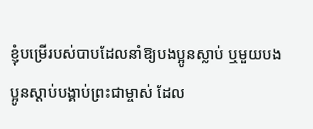ខ្ញុំបម្រើរបស់បាបដែលនាំឱ្យបងប្អូនស្លាប់ ឬមួយបងប្អូនស្ដាប់បង្គាប់ព្រះជាម្ចាស់ ដែល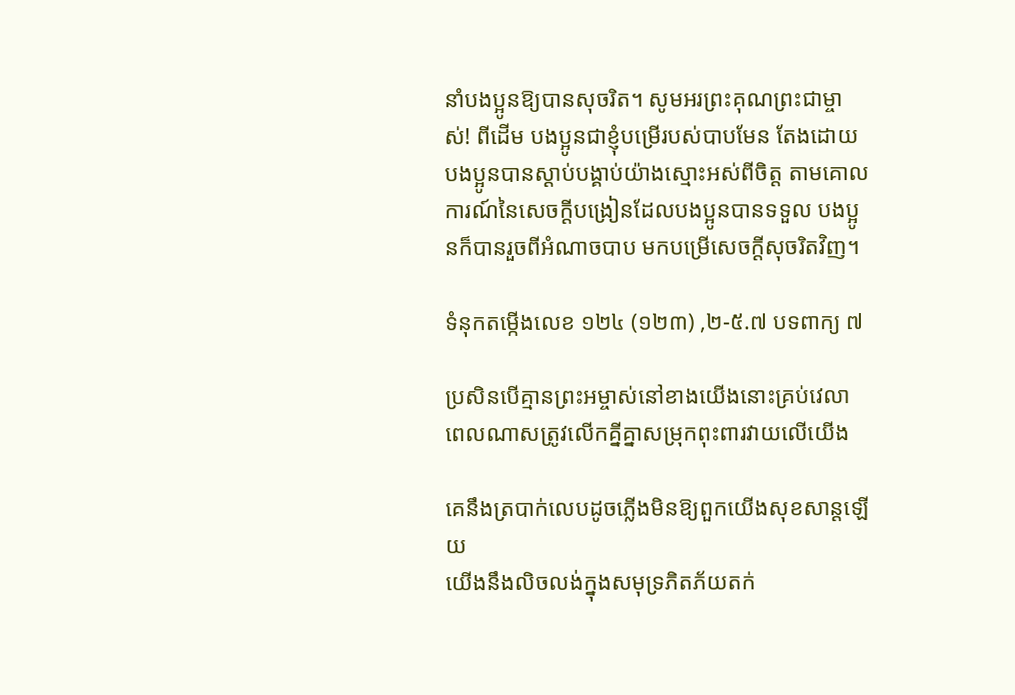នាំបងប្អូនឱ្យបានសុចរិត។ សូមអរព្រះគុណព្រះជាម្ចាស់! ពីដើម បងប្អូនជាខ្ញុំបម្រើរបស់បាបមែន តែងដោយបងប្អូនបានស្ដាប់បង្គាប់យ៉ាងស្មោះអស់ពីចិត្ត តាមគោលការណ៍នៃសេចក្ដីបង្រៀនដែលបងប្អូនបានទទួល បងប្អូនក៏បានរួចពីអំណាចបាប មកបម្រើសេចក្ដីសុចរិតវិញ។

ទំនុកតម្កើងលេខ ១២៤ (១២៣) ,២-៥.៧ បទពាក្យ ៧

ប្រសិនបើគ្មានព្រះអម្ចាស់នៅខាងយើងនោះគ្រប់វេលា
ពេលណាសត្រូវលើកគ្នីគ្នាសម្រុកពុះពារវាយលើយើង

គេនឹងត្របាក់លេបដូចភ្លើងមិនឱ្យពួកយើងសុខសាន្ដឡើយ
យើងនឹងលិចលង់ក្នុងសមុទ្រភិតភ័យតក់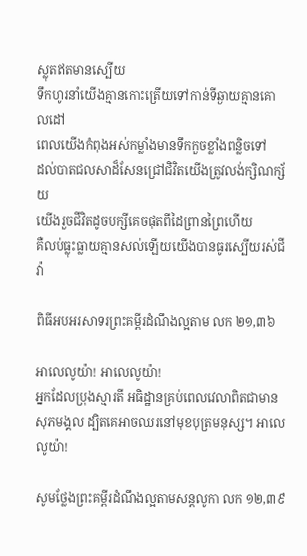ស្លុតឥតមានស្បើយ
ទឹកហូរនាំយើងគ្មានកោះត្រើយទៅកាន់ទីឆ្ងាយគ្មានគោលដៅ
ពេលយើងកំពុងអស់កម្លាំងមានទឹកកួចខ្លាំងពនិ្លចទៅ
ដល់បាតជលសាដ៏សែនជ្រៅជិវិតយើងត្រូវលង់ក្សិណក្ស័យ
យើងរួចជីវិតដូចបក្សីគេចផុតពីដៃព្រានព្រៃហើយ
គឺលប់ធ្លុះធ្លាយគ្មានសល់ឡើយយើងបានធូរស្បើយរស់ជីវ៉ា

ពិធីអបអរសាទរព្រះគម្ពីរដំណឹងល្អតាម លក ២១,៣៦

អាលេលូយ៉ា! អាលេលូយ៉ា!
អ្នកដែលប្រុងស្មារតី អធិដ្ឋានគ្រប់ពេលវេលាពិតជាមានសុភមង្គល ដ្បិតគេអាចឈរនៅមុខបុត្រមនុស្ស។ អាលេលូយ៉ា!

សូមថ្លែងព្រះគម្ពីរដំណឹងល្អតាមសន្តលូកា លក ១២,៣៩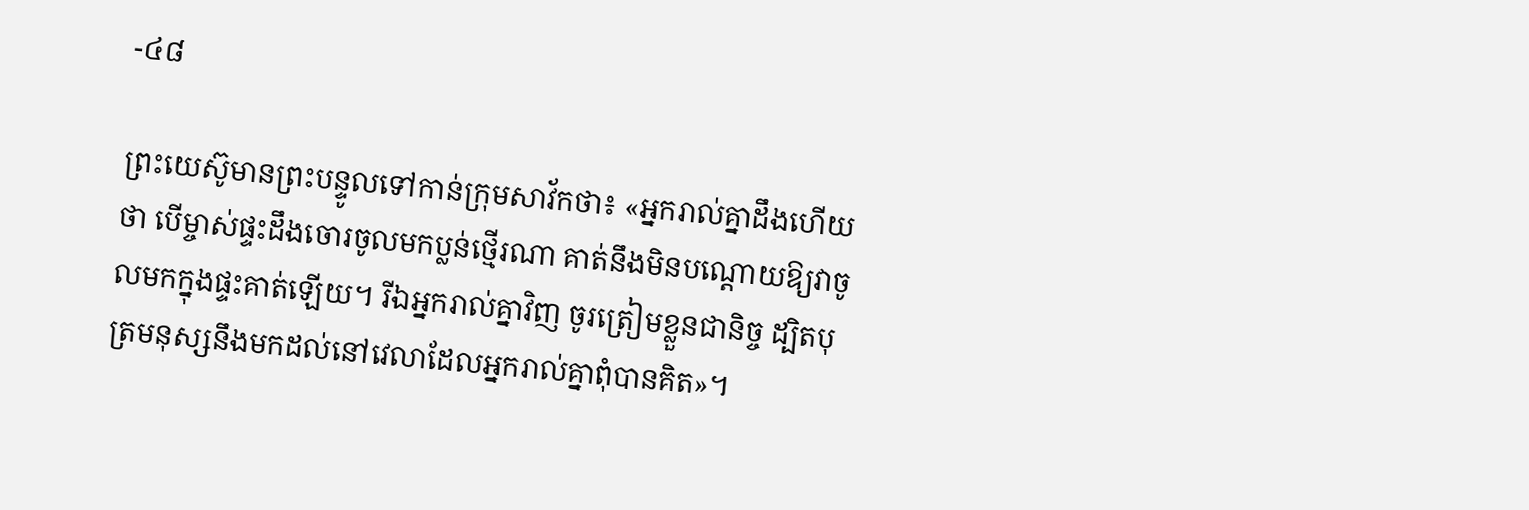-៤៨

ព្រះយេស៊ូមានព្រះបន្ទូលទៅកាន់ក្រុមសាវ័កថា៖ «អ្នករាល់គ្នាដឹងហើយថា បើម្ចាស់ផ្ទះដឹងចោរចូលមកប្លន់ថ្មើរណា គាត់នឹងមិនបណ្ដោយឱ្យវាចូលមកក្នុងផ្ទះគាត់ឡើយ។ រីឯអ្នករាល់គ្នាវិញ ចូរត្រៀមខ្លួនជា‌និច្ច ដ្បិតបុត្រមនុស្សនឹងមកដល់នៅវេលាដែលអ្នករាល់គ្នាពុំបានគិត»។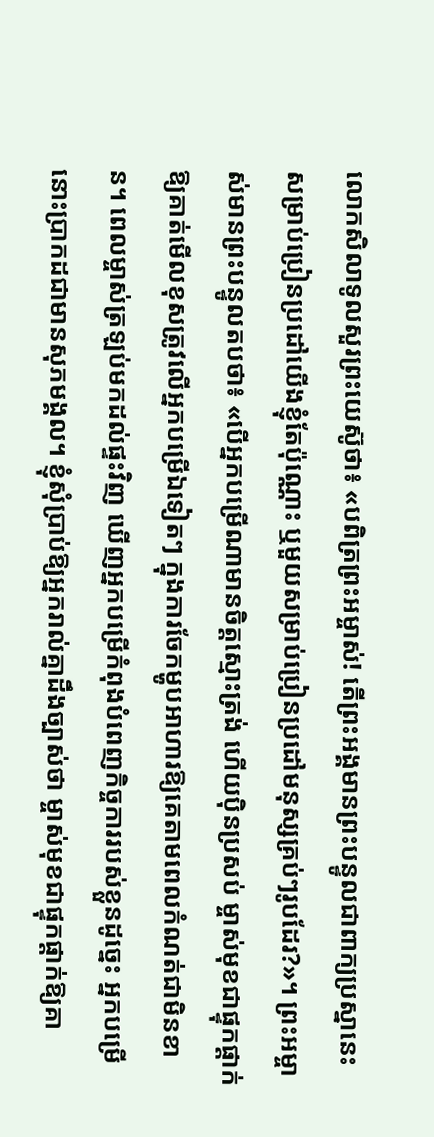លោកសិលាទូលសួរព្រះ‌យេស៊ូថា៖ «បពិត្រព្រះ‌អម្ចាស់! តើព្រះ‌អង្គមានព្រះ‌បន្ទូលជាពាក្យប្រស្នានេះ សម្រាប់ប្រៀន‌ប្រដៅយើងខ្ញុំតែប៉ុណ្ណោះ ឬមួយសម្រាប់ប្រៀន‌ប្រដៅមនុស្សគ្រប់ៗរូបដែរ?»។ ព្រះ‌អម្ចាស់មានព្រះ‌បន្ទូលតបថា៖ «បើអ្នកបម្រើណាមានចិត្តស្មោះ‌ត្រង់ ហើយប៉ិន‌ប្រសប់ ម្ចាស់មុខជាផ្ទុក‌ផ្ដាក់ឱ្យគាត់មើលខុសត្រូវលើអ្នកបម្រើឯទៀតៗ ក្នុងការចែកម្ហូបអាហារឱ្យគេតាមពេលកំណត់ជាមិនខាន។ ពេលម្ចាស់ត្រឡប់មកដល់ផ្ទះវិញ ឃើញអ្នកបម្រើកំពុងបំពេញកិច្ច‌ការរបស់ខ្លួនដូច្នេះ អ្នកបម្រើនោះប្រាកដជាមានសុភមង្គល។ ខ្ញុំសុំប្រាប់ឱ្យអ្នករាល់គ្នាដឹងច្បាស់ថា ម្ចាស់មុខជាផ្ទុក‌ផ្ដាក់ឱ្យគា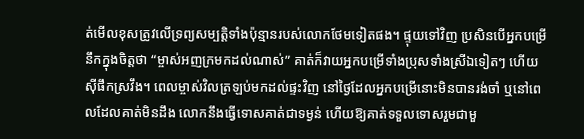ត់មើលខុសត្រូវលើទ្រព្យ‌សម្បត្តិទាំងប៉ុន្មានរបស់លោកថែមទៀតផង។ ផ្ទុយទៅវិញ ប្រសិនបើអ្នកបម្រើនឹកក្នុងចិត្តថា “ម្ចាស់អញក្រមកដល់ណាស់” គាត់ក៏វាយអ្នកបម្រើទាំងប្រុសទាំងស្រីឯទៀតៗ ហើយស៊ីផឹកស្រវឹង។ ពេលម្ចាស់វិលត្រឡប់មកដល់ផ្ទះវិញ នៅថ្ងៃដែលអ្នកបម្រើនោះមិនបានរង់‌ចាំ ឬនៅពេលដែលគាត់មិនដឹង លោកនឹងធ្វើទោសគាត់ជាទម្ងន់ ហើយឱ្យគាត់ទទួលទោសរួមជាមួ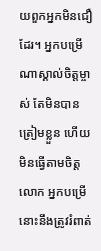យពួកអ្នកមិនជឿដែរ។ អ្នកបម្រើណាស្គាល់ចិត្តម្ចាស់ តែមិនបានត្រៀមខ្លួន ហើយមិនធ្វើតាមចិត្តលោក អ្នកបម្រើនោះនឹងត្រូវរំពាត់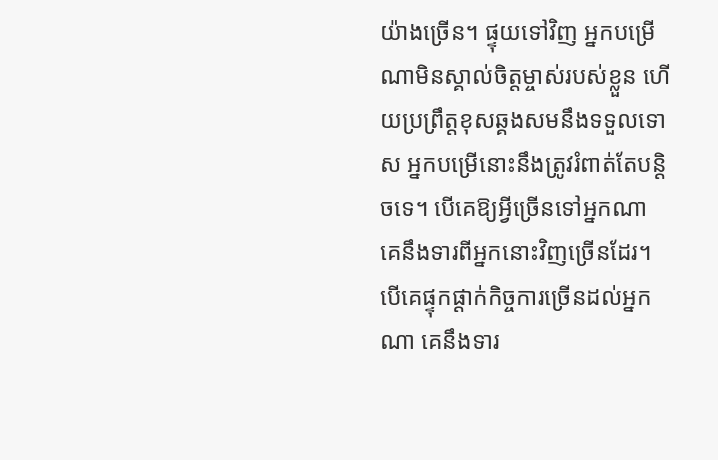យ៉ាងច្រើន។ ផ្ទុយទៅវិញ អ្នកបម្រើណាមិនស្គាល់ចិត្តម្ចាស់របស់ខ្លួន ហើយប្រព្រឹត្តខុសឆ្គងសមនឹងទទួលទោស អ្នកបម្រើនោះនឹងត្រូវរំពាត់តែបន្ដិចទេ។ បើគេឱ្យអ្វីច្រើនទៅអ្នកណា គេនឹងទារពីអ្នកនោះវិញច្រើនដែរ។ បើគេផ្ទុក‌ផ្ដាក់កិច្ច‌ការច្រើនដល់អ្នកណា គេនឹងទារ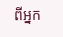ពីអ្នក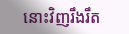នោះវិញរឹង‌រឹត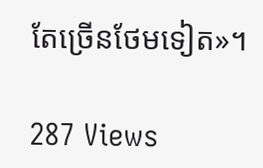តែច្រើនថែមទៀត»។

287 Views